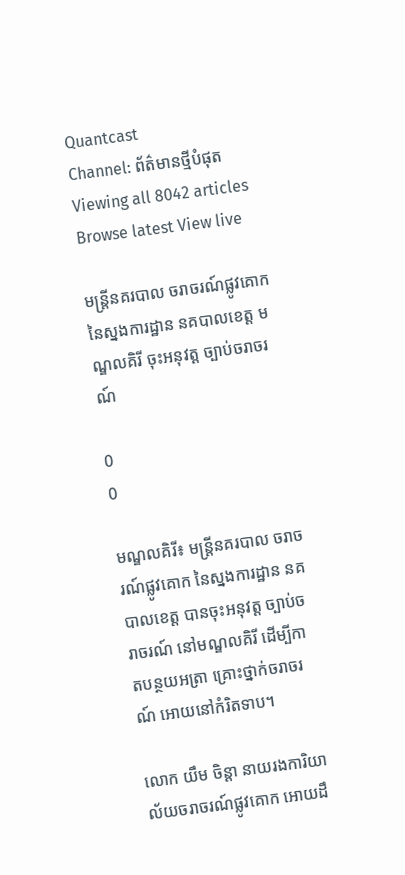Quantcast
Channel: ព័ត៌មានថ្មីបំផុត
Viewing all 8042 articles
Browse latest View live

មន្ត្រីនគរបាល ចរាចរណ៍ផ្លូវគោក នៃស្នងការដ្ឋាន នគបាលខេត្ត មណ្ឌលគិរី ចុះអនុវត្ត ច្បាប់ចរាចរណ៍

0
0

មណ្ឌលគិរី៖ មន្ត្រីនគរបាល ចរាចរណ៍ផ្លូវគោក នៃស្នងការដ្ឋាន នគបាលខេត្ត បានចុះអនុវត្ត ច្បាប់ចរាចរណ៍ នៅមណ្ឌលគិរី ដើម្បីកាតបន្ថយអត្រា គ្រោះថ្នាក់ចរាចរណ៍ អោយនៅកំរិតទាប។

លោក យឹម ចិន្ដា នាយរងការិយាល័យចរាចរណ៍ផ្លូវគោក អោយដឹ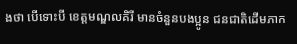ងថា បើទោះបី ខេត្តមណ្ឌលគិរី មានចំនួនបងប្អូន ជនជាតិដើមភាក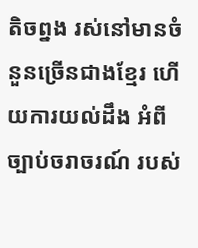តិចព្នង រស់នៅមានចំនួនច្រើនជាងខ្មែរ ហើយការយល់ដឹង អំពីច្បាប់ចរាចរណ៍ របស់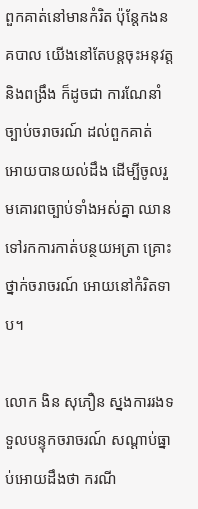ពួកគាត់នៅមានកំរិត ប៉ុន្តែកងនគបាល យើងនៅតែបន្តចុះអនុវត្ត និងពង្រឹង ក៏ដូចជា ការណែនាំច្បាប់ចរាចរណ៍ ដល់ពួកគាត់ អោយបានយល់ដឹង ដើម្បីចូលរួមគោរពច្បាប់ទាំងអស់គ្នា ឈានទៅរកការកាត់បន្ថយអត្រា គ្រោះថ្នាក់ចរាចរណ៍ អោយនៅកំរិតទាប។

លោក ងិន សុភឿន ស្នងការរងទទួលបន្ទុកចរាចរណ៍ សណ្ដាប់ធ្នាប់អោយដឹងថា ករណី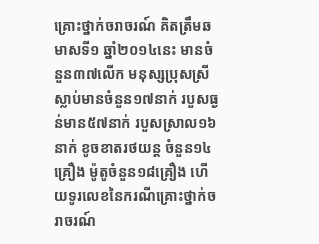គ្រោះថ្នាក់ចរាចរណ៍ គិតត្រឹមឆមាសទី១ ឆ្នាំ២០១៤នេះ មានចំនួន៣៧លើក មនុស្សប្រុសស្រីស្លាប់មានចំនួន១៧នាក់ របួសធ្ងន់មាន៥៧នាក់ របួសស្រាល១៦នាក់ ខូចខាតរថយន្ត ចំនួន១៤គ្រឿង ម៉ូតូចំនួន១៨គ្រឿង ហើយទូរលេខនៃករណីគ្រោះថ្នាក់ចរាចរណ៍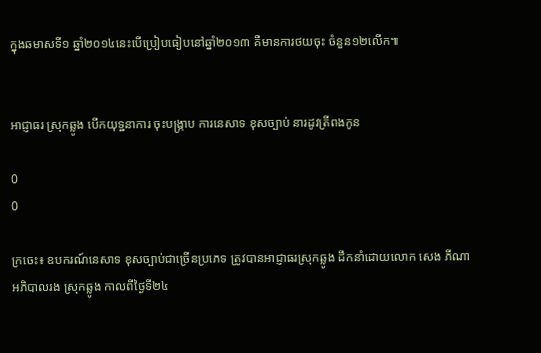ក្នុងឆមាសទី១ ឆ្នាំ២០១៤នេះបើប្រៀបធៀបនៅឆ្នាំ២០១៣ គឺមានការថយចុះ ចំនួន១២លើក៕


អាជ្ញាធរ ស្រុកឆ្លូង បើកយុទ្ឋនាការ ចុះបង្ក្រាប ការនេសាទ ខុសច្បាប់ នារដូវត្រីពងកូន

0
0

ក្រចេះ៖ ឧបករណ៍នេសាទ ខុសច្បាប់ជាច្រើនប្រភេទ ត្រូវបានអាជ្ញាធរស្រុកឆ្លូង ដឹកនាំដោយលោក សេង ភីណា អភិបាលរង ស្រុកឆ្លូង កាលពីថ្ងៃទី២៤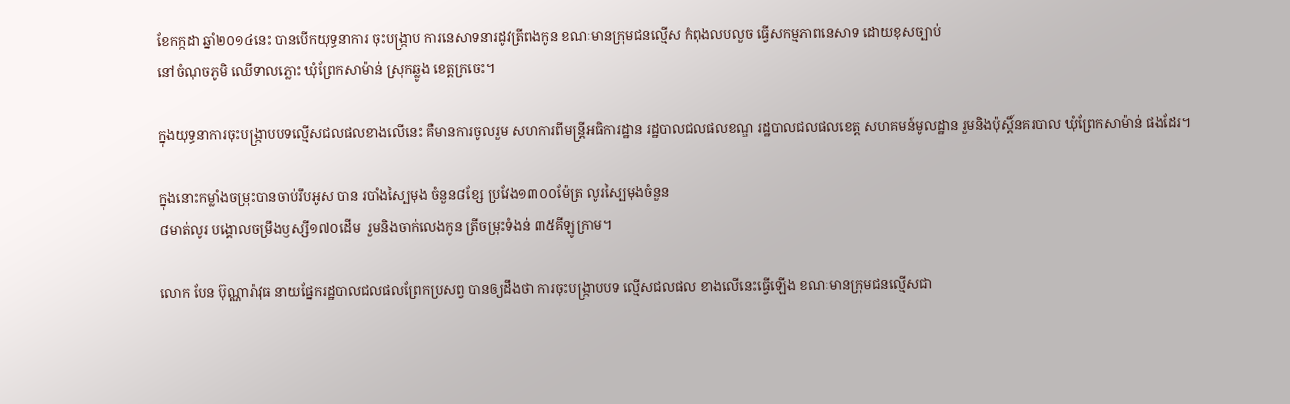ខែកក្កដា ឆ្នាំ២០១៤នេះ បានបើកយុទ្ធនាការ ចុះបង្ក្រាប ការនេសាទនារដូវត្រីពងកូន ខណៈមានក្រុមជនល្មើស កំពុងលបលួច ធ្វើសកម្មភាពនេសាទ ដោយខុសច្បាប់
នៅចំណុចភូមិ ឈើទាលភ្លោះ ឃុំព្រែកសាម៉ាន់ ស្រុកឆ្លូង ខេត្តក្រចេះ។

ក្នុងយុទ្ធនាការចុះបង្ក្រាបបទល្មើសជលផលខាងលើនេះ គឺមានការចូលរួម សហការពីមន្ត្រីអធិការដ្ឋាន រដ្ឋបាលជលផលខណ្ឌ រដ្ឋបាលជលផលខេត្ត សហគមន៍មូលដ្ឋាន រួមនិងប៉ុស្តិ៍នគរបាល ឃុំព្រែកសាម៉ាន់ ផងដែរ។

ក្នុងនោះកម្លាំងចម្រុះបានចាប់រឹបអូស បាន របាំងស្បៃមុង ចំនួន៨ខ្សែ ប្រវែង១៣០០ម៉ែត្រ លូរស្បៃមុងចំនួន
៨មាត់លូរ បង្គោលចម្រឹងឫស្សី១៧០ដើម  រួមនិងចាក់លេងកូន ត្រីចម្រុះទំងន់ ៣៥គីឡូក្រាម។

លោក បែន ប៊ុណ្ណារ៉ាវុធ នាយផ្នែករដ្ឋបាលជលផលព្រែកប្រសព្វ បានឲ្យដឹងថា ការចុះបង្ក្រាបបទ ល្មើសជលផល ខាងលើនេះធ្វើឡើង ខណៈមានក្រុមជនល្មើសជា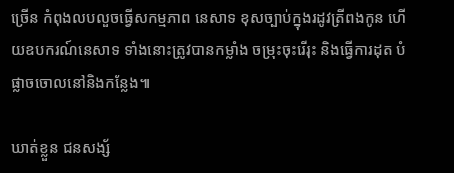ច្រើន កំពុងលបលួចធ្វើសកម្មភាព នេសាទ ខុសច្បាប់ក្នុងរដូវត្រីពងកូន ហើយឧបករណ៍នេសាទ ទាំងនោះត្រូវបានកម្លាំង ចម្រុះចុះរើរុះ និងធ្វើការដុត បំផ្លាចចោលនៅនិងកន្លែង៕

ឃាត់ខ្លួន ជនសង្ស័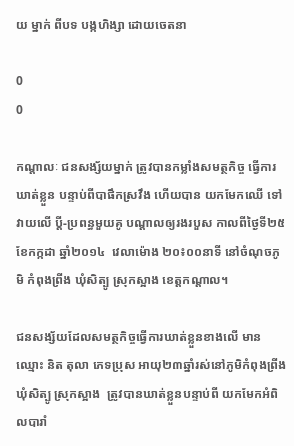យ ម្នាក់ ពីបទ បង្កហិង្សា ដោយចេតនា

0
0

កណ្តាលៈ ជនសង្ស័យម្នាក់ ត្រូវបានកម្លាំងសមត្ថកិច្ច ធ្វើការឃាត់ខ្លួន បន្ទាប់ពីបាផឹកស្រវឹង ហើយបាន យកមែកឈើ ទៅវាយលើ ប្តី-ប្រពន្ធមួយគូ បណ្តាលឲ្យរងរបួស កាលពីថ្ងៃទី២៥ ខែកក្កដា ឆ្នាំ២០១៤  វេលាម៉ោង ២០៖០០នាទី នៅចំណុចភូមិ កំពុងព្រីង ឃុំសិត្បូ ស្រុកស្អាង ខេត្តកណ្តាល។

ជនសង្ស័យដែលសមត្ថកិច្ចធ្វើការឃាត់ខ្លួនខាងលើ មានឈ្មោះ និត តុលា ភេទប្រុស អាយុ២៣ឆ្នាំរស់នៅភូមិកំពុងព្រីង ឃុំសិត្បូ ស្រុកស្អាង  ត្រូវបានឃាត់ខ្លួនបន្ទាប់ពី យកមែកអំពិលបារាំ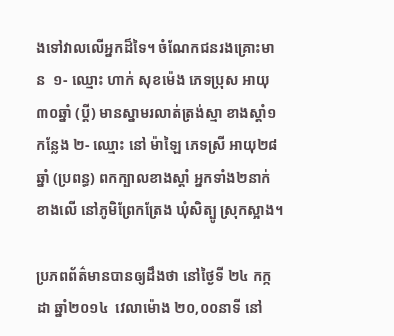ងទៅវាលលើអ្នកដ៏ទៃ។ ចំណែកជនរងគ្រោះមាន  ១- ឈ្មោះ ហាក់ សុខម៉េង ភេទប្រុស អាយុ ៣០ឆ្នាំ (ប្តី) មានស្នាមរលាត់ត្រង់ស្មា ខាងស្តាំ១កន្លែង ២- ឈ្មោះ នៅ ម៉ាឡៃ ភេទស្រី អាយុ២៨ឆ្នាំ (ប្រពន្ធ) ពកក្បាលខាងស្តាំ អ្នកទាំង២នាក់ខាងលើ នៅភូមិព្រែកត្រែង ឃុំសិត្បូ ស្រុកស្អាង។

ប្រភពព័ត៌មានបានឲ្យដឹងថា នៅថ្ងៃទី ២៤ កក្កដា ឆ្នាំ២០១៤  វេលាម៉ោង ២០,០០នាទី នៅ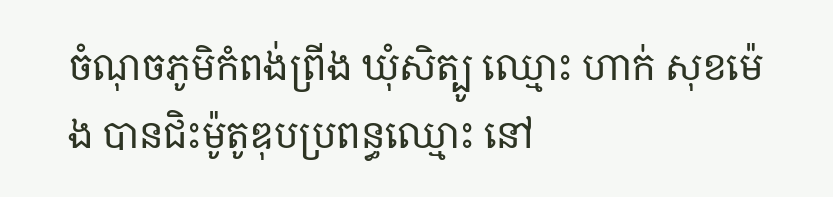ចំណុចភូមិកំពង់ព្រីង ឃុំសិត្បូ ឈ្មោះ ហាក់ សុខម៉េង បានជិះម៉ូតូឌុបប្រពន្ធឈ្មោះ នៅ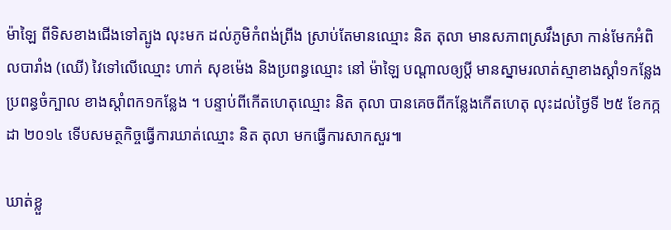ម៉ាឡៃ ពីទិសខាងជើងទៅត្បូង លុះមក ដល់ភូមិកំពង់ព្រីង ស្រាប់តែមានឈ្មោះ និត តុលា មានសភាពស្រវឹងស្រា កាន់មែកអំពិលបារាំង (ឈើ) វៃទៅលើឈ្មោះ ហាក់ សុខម៉េង និងប្រពន្ធឈ្មោះ នៅ ម៉ាឡៃ បណ្តាលឲ្យប្តី មានស្នាមរលាត់ស្មាខាងស្តាំ១កន្លែង ប្រពន្ធចំក្បាល ខាងស្តាំពក១កន្លែង ។ បន្ទាប់ពីកើតហេតុឈ្មោះ និត តុលា បានគេចពីកន្លែងកើតហេតុ លុះដល់ថ្ងៃទី ២៥ ខែកក្កដា ២០១៤ ទើបសមត្ថកិច្ចធ្វើការឃាត់ឈ្មោះ និត តុលា មកធ្វើការសាកសួរ៕

ឃាត់ខ្លួ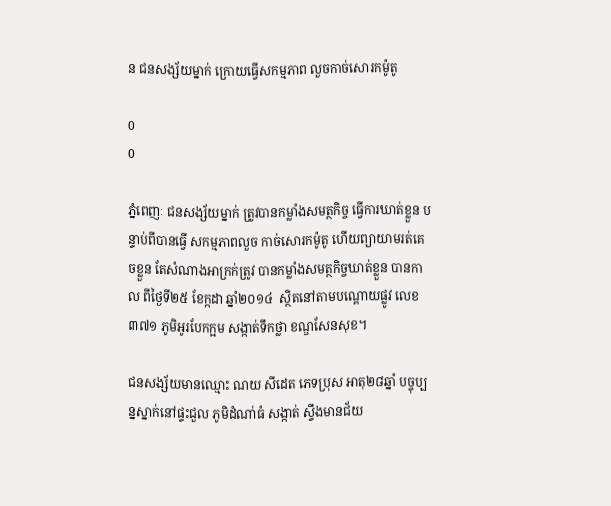ន ជនសង្ស័យម្នាក់ ក្រោយធ្វើសកម្មភាព លួចកាច់សោរកម៉ូតូ

0
0

ភ្នំពេញៈ ជនសង្ស័យម្នាក់ ត្រូវបានកម្លាំងសមត្ថកិច្ច ធ្វើការឃាត់ខ្លួន បន្ទាប់ពីបានធ្វើ សកម្មភាពលួច កាច់សោរកម៉ូតូ ហើយព្យាយាមរត់គេចខ្លួន តែសំណាងអាក្រក់ត្រូវ បានកម្លាំងសមត្ថកិច្ចឃាត់ខ្លួន បានកាល ពីថ្ងៃទី២៥ ខែក្កដា ឆ្នាំ២០១៤  ស្ថិតនៅតាមបណ្តោយផ្លូវ លេខ៣៧១ ភូមិអូរបែកក្អម សង្កាត់ទឹកថ្លា ខណ្ឌសែនសុខ។

ជនសង្ស័យមានឈ្មោះ ណយ សីដេត ភេទប្រុស អាតុ២៨ឆ្នាំ បច្ចុប្បន្នស្នាក់នៅផ្ទះជួល ភូមិដំណា់ធំ សង្កាត់ ស្ទឹងមានជ័យ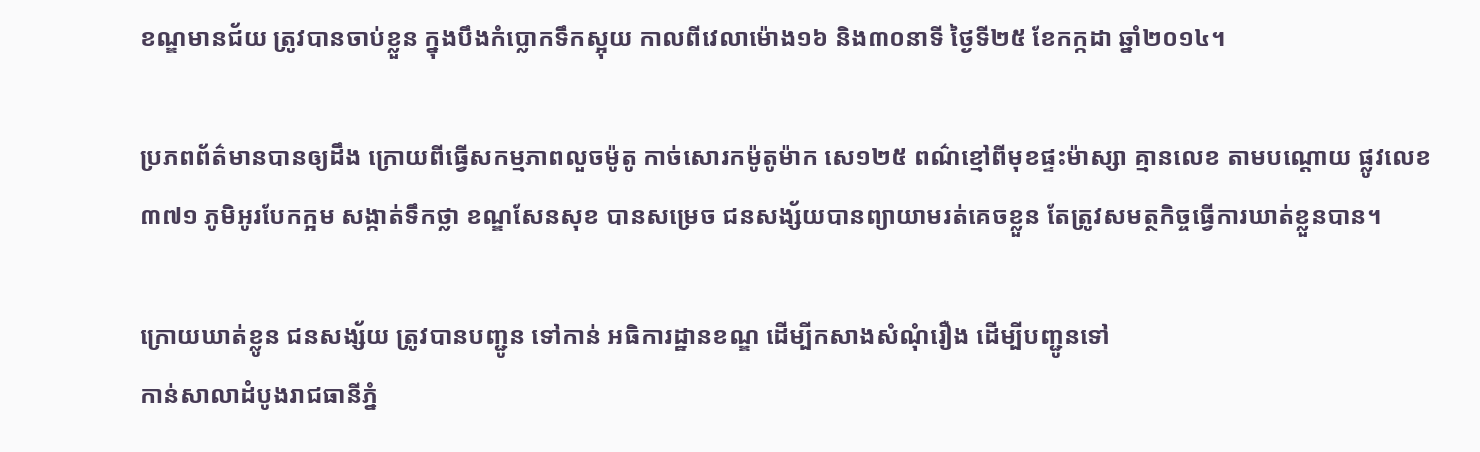ខណ្ឌមានជ័យ ត្រូវបានចាប់ខ្លួន ក្នុងបឹងកំប្លោកទឹកស្អុយ កាលពីវេលាម៉ោង១៦ និង៣០នាទី ថ្ងៃទី២៥ ខែកក្កដា ឆ្នាំ២០១៤។

ប្រភពព័ត៌មានបានឲ្យដឹង ក្រោយពីធ្វើសកម្មភាពលួចម៉ូតូ កាច់សោរកម៉ូតូម៉ាក សេ១២៥ ពណ៌ខ្មៅពីមុខផ្ទះម៉ាស្សា គ្មានលេខ តាមបណ្តោយ ផ្លូវលេខ៣៧១ ភូមិអូរបែកក្អម សង្កាត់ទឹកថ្លា ខណ្ឌសែនសុខ បានសម្រេច ជនសង្ស័យបានព្យាយាមរត់គេចខ្លួន តែត្រូវសមត្ថកិច្ចធ្វើការឃាត់ខ្លួនបាន។

ក្រោយឃាត់ខ្លូន ជនសង្ស័យ ត្រូវបានបញ្ជូន ទៅកាន់ អធិការដ្ឋានខណ្ឌ ដើម្បីកសាងសំណុំរឿង ដើម្បីបញ្ជូនទៅ
កាន់សាលាដំបូងរាជធានីភ្នំ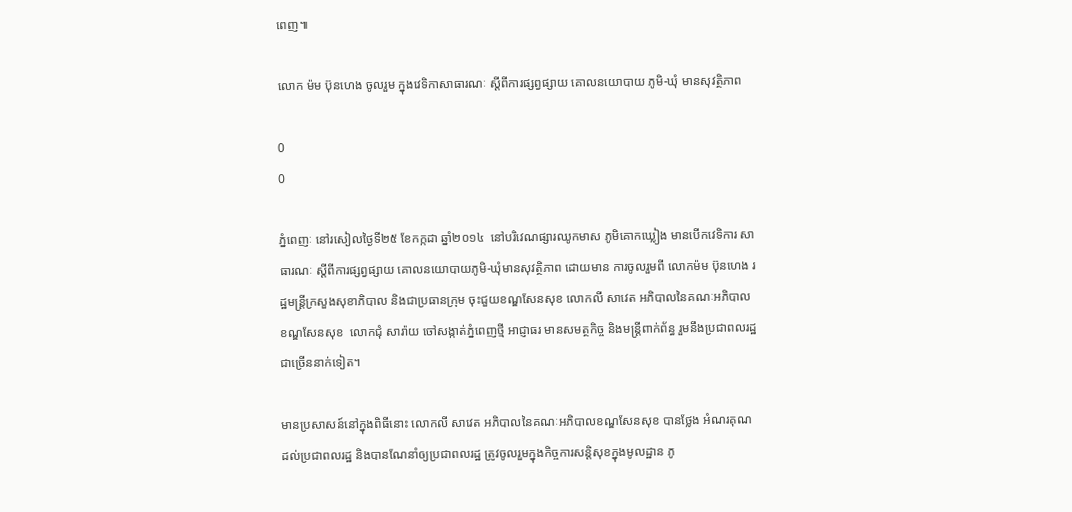ពេញ៕

លោក ម៉ម ប៊ុនហេង ចូលរួម ក្នុងវេទិកាសាធារណៈ ស្តីពីការផ្សព្វផ្សាយ គោលនយោបាយ ភូមិ-ឃុំ មានសុវត្ថិភាព

0
0

ភ្នំពេញៈ នៅរសៀលថ្ងៃទី២៥ ខែកក្កដា ឆ្នាំ២០១៤  នៅបរិវេណផ្សារឈូកមាស ភូមិគោកឃ្លៀង មានបើកវេទិការ សាធារណៈ ស្តីពីការផ្សព្វផ្សាយ គោលនយោបាយភូមិ-ឃុំមានសុវត្ថិភាព ដោយមាន ការចូលរួមពី លោកម៉ម ប៊ុនហេង រដ្ឋមន្ត្រីក្រសួងសុខាភិបាល និងជាប្រធានក្រុម ចុះជួយខណ្ឌសែនសុខ លោកលី សាវេត អភិបាលនៃគណៈអភិបាល ខណ្ឌសែនសុខ  លោកជុំ សារ៉ាយ ចៅសង្កាត់ភ្នំពេញថ្មី អាជ្ញាធរ មានសមត្ថកិច្ច និងមន្ត្រីពាក់ព័ន្ធ រួមនឹងប្រជាពលរដ្ឋជាច្រើននាក់ទៀត។

មានប្រសាសន៍នៅក្នុងពិធីនោះ លោកលី សាវេត អភិបាលនៃគណៈអភិបាលខណ្ឌសែនសុខ បានថ្លែង អំណរគុណដល់ប្រជាពលរដ្ឋ និងបានណែនាំឲ្យប្រជាពលរដ្ឋ ត្រូវចូលរួមក្នុងកិច្ចការសន្តិសុខក្នុងមូលដ្ឋាន ភូ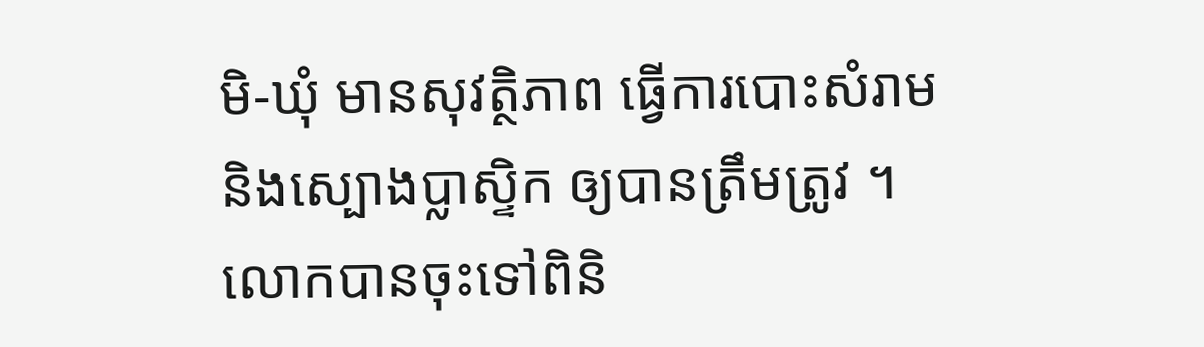មិ-ឃុំ មានសុវត្ថិភាព ធ្វើការបោះសំរាម និងស្បោងប្លាស្ទិក ឲ្យបានត្រឹមត្រូវ ។ លោកបានចុះទៅពិនិ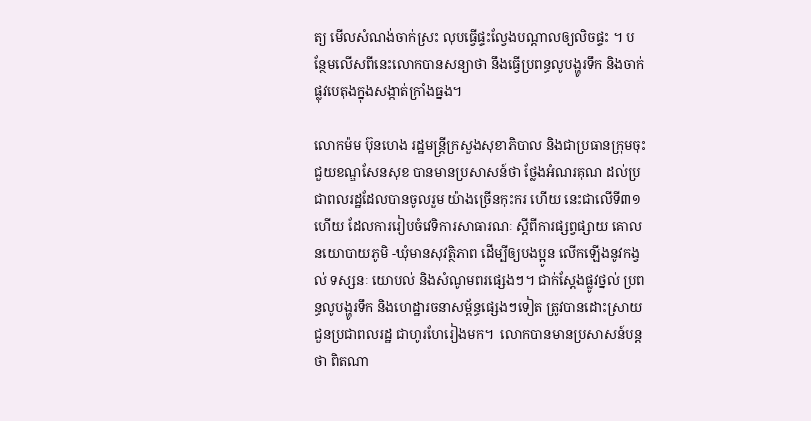ត្យ មើលសំណង់ចាក់ស្រះ លុបធ្វើផ្ទះល្វែងបណ្តាលឲ្យលិចផ្ទះ ។ បន្ថែមលើសពីនេះលោកបានសន្យាថា នឹងធ្វើប្រពន្ធលូបង្ហូរទឹក និងចាក់ផ្លុវបេតុងក្នុងសង្កាត់ក្រាំងធ្នង។

លោកម៉ម ប៊ុនហេង រដ្ឋមន្ត្រីក្រសួងសុខាភិបាល និងជាប្រធានក្រុមចុះជួយខណ្ឌសែនសុខ បានមានប្រសាសន៍ថា ថ្លែងអំណរគុណ ដល់ប្រជាពលរដ្ឋដែលបានចូលរួម យ៉ាងច្រើនកុះករ ហើយ នេះជាលើទី៣១ហើយ ដែលការរៀបចំវេទិការសាធារណៈ ស្តីពីការផ្សព្វផ្សាយ គោលនយោបាយភូមិ -ឃុំមានសុវត្ថិភាព ដើម្បីឲ្យបងប្អូន លើកឡើងនូវកង្វល់ ទស្សនៈ យោបល់ និងសំណូមពរផ្សេងៗ។ ជាក់ស្តែងផ្លូវថ្នល់ ប្រពន្ធលូបង្ហូរទឹក និងហេដ្ឋារចនាសម្ព័ន្ធផ្សេងៗទៀត ត្រូវបានដោះស្រាយ ជួនប្រជាពលរដ្ឋ ជាហូរហែរៀងមក។  លោកបានមានប្រសាសន៍បន្តថា ពិតណា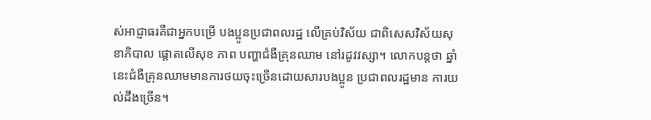ស់អាជ្ញាធរគឺជាអ្នកបម្រើ បងប្អូនប្រជាពលរដ្ឋ លើគ្រប់វិស័យ ជាពិសេសវិស័យសុខាភិបាល ផ្តោតលើសុខ ភាព បញ្ហាជំងឺគ្រុនឈាម នៅរដូវវស្សា។ លោកបន្តថា ឆ្នាំនេះជំងឺគ្រុនឈាមមានការថយចុះច្រើនដោយសារបងប្អូន ប្រជាពលរដ្ឋមាន ការយល់ដឹងច្រើន។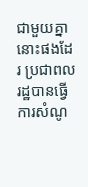ជាមួយគ្នានោះផងដែរ ប្រជាពលរដ្ឋបានធ្វើការសំណូ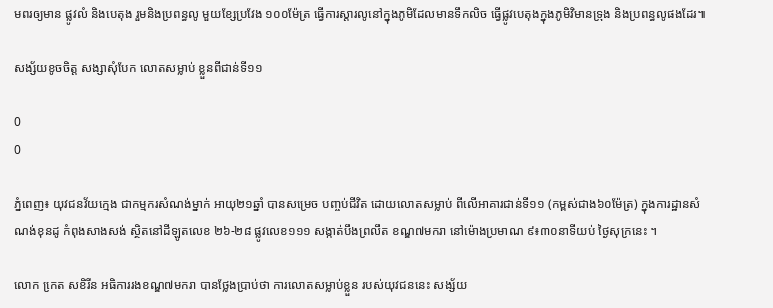មពរឲ្យមាន ផ្លូវលំ និងបេតុង រួមនិងប្រពន្ធលូ មួយខ្សែប្រវែង ១០០ម៉ែត្រ ធ្វើការស្តារលូនៅក្នុងភូមិដែលមានទឹកលិច ធ្វើផ្លូវបេតុងក្នុងភូមិវិមានទ្រុង និងប្រពន្ធលូផងដែរ៕

សង្ស័យខូចចិត្ត សង្សាសុំបែក លោតសម្លាប់ ខ្លួនពីជាន់ទី១១

0
0

ភ្នំពេញ៖ យុវជនវ័យក្មេង ជាកម្មករសំណង់ម្នាក់ អាយុ២១ឆ្នាំ បានសម្រេច បញ្ចប់ជីវិត ដោយលោតសម្លាប់ ពីលើអាគារជាន់ទី១១ (កម្ពស់ជាង៦០ម៉ែត្រ) ក្នុងការដ្ឋានសំណង់ខុនដូ កំពុងសាងសង់ ស្ថិតនៅដីឡូតលេខ ២៦-២៨ ផ្លូវលេខ១១១ សង្កាត់បឹងព្រលឹត ខណ្ឌ៧មករា នៅម៉ោងប្រមាណ ៩៖៣០នាទីយប់ ថ្ងៃសុក្រនេះ ។

លោក កេ្រត សខិរីន អធិការរងខណ្ឌ៧មករា បានថ្លែងប្រាប់ថា ការលោតសម្លាប់ខ្លួន របស់យុវជននេះ សង្ស័យ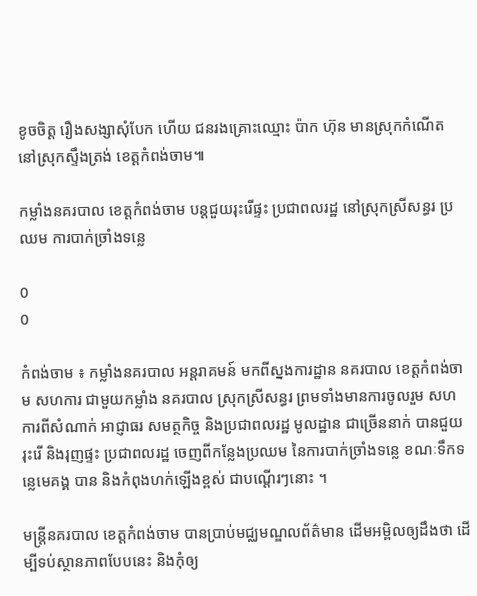ខូចចិត្ត រឿងសង្សាសុំបែក ហើយ ជនរងគ្រោះឈ្មោះ ប៉ាក ហ៊ុន មានស្រុកកំណើត នៅស្រុកស្ទឹងត្រង់ ខេត្តកំពង់ចាម៕

កម្លាំងនគរបាល ខេត្តកំពង់ចាម បន្តជួយរុះរើផ្ទះ ប្រជាពលរដ្ឋ នៅស្រុកស្រីសន្ធរ ប្រឈម ការបាក់ច្រាំងទន្លេ

0
0

កំពង់ចាម ៖ កម្លាំងនគរបាល អន្តរាគមន៍ មកពីស្នងការដ្ឋាន នគរបាល ខេត្តកំពង់ចាម សហការ ជាមួយកម្លាំង នគរបាល ស្រុកស្រីសន្ធរ ព្រមទាំងមានការចូលរួម សហការពីសំណាក់ អាជ្ញាធរ សមត្ថកិច្ច និងប្រជាពលរដ្ឋ មូលដ្ឋាន ជាច្រើននាក់ បានជួយរុះរើ និងរុញផ្ទះ ប្រជាពលរដ្ឋ ចេញពីកន្លែងប្រឈម នៃការបាក់ច្រាំងទន្លេ ខណៈទឹកទន្លេមេគង្គ បាន និងកំពុងហក់ឡើងខ្ពស់ ជាបណ្តើរៗនោះ ។

មន្រ្តីនគរបាល ខេត្តកំពង់ចាម បានប្រាប់មជ្ឈមណ្ឌលព័ត៌មាន ដើមអម្ពិលឲ្យដឹងថា ដើម្បីទប់ស្ថានភាពបែបនេះ និងកុំឲ្យ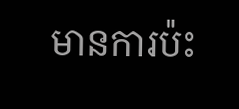មានការប៉ះ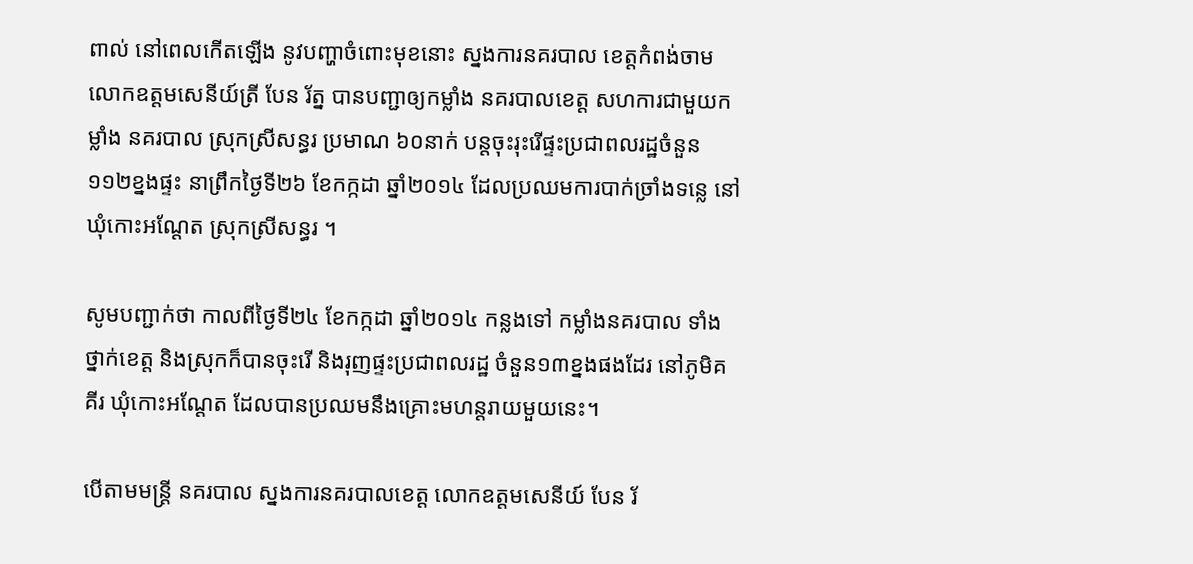ពាល់ នៅពេលកើតឡើង នូវបញ្ហាចំពោះមុខនោះ ស្នងការនគរបាល ខេត្តកំពង់ចាម លោកឧត្តមសេនីយ៍ត្រី បែន រ័ត្ន បានបញ្ជាឲ្យកម្លាំង នគរបាលខេត្ត សហការជាមួយកម្លាំង នគរបាល ស្រុកស្រីសន្ធរ ប្រមាណ ៦០នាក់ បន្តចុះរុះរើផ្ទះប្រជាពលរដ្ឋចំនួន១១២ខ្នងផ្ទះ នាព្រឹកថ្ងៃទី២៦ ខែកក្កដា ឆ្នាំ២០១៤ ដែលប្រឈមការបាក់ច្រាំងទន្លេ នៅឃុំកោះអណ្តែត ស្រុកស្រីសន្ធរ ។

សូមបញ្ជាក់ថា កាលពីថ្ងៃទី២៤ ខែកក្កដា ឆ្នាំ២០១៤ កន្លងទៅ កម្លាំងនគរបាល ទាំងថ្នាក់ខេត្ត និងស្រុកក៏បានចុះរើ និងរុញផ្ទះប្រជាពលរដ្ឋ ចំនួន១៣ខ្នងផងដែរ នៅភូមិគគីរ ឃុំកោះអណ្តែត ដែលបានប្រឈមនឹងគ្រោះមហន្តរាយមួយនេះ។

បើតាមមន្រ្តី នគរបាល ស្នងការនគរបាលខេត្ត លោកឧត្តមសេនីយ៍ បែន រ័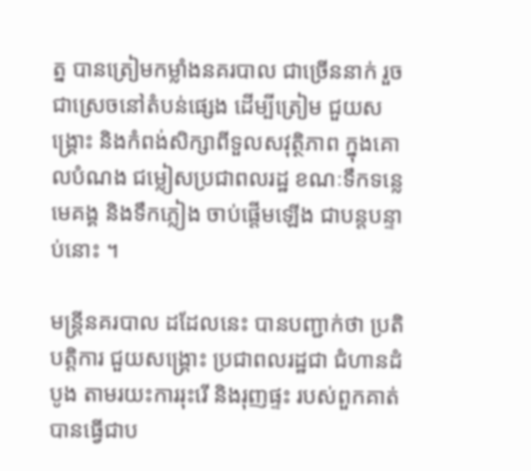ត្ន បានត្រៀមកម្លាំងនគរបាល ជាច្រើននាក់ រួចជាស្រេចនៅតំបន់ផ្សេង ដើម្បីត្រៀម ជួយសង្គ្រោះ និងកំពង់សិក្សាពីទួលសវុត្ថិភាព ក្នុងគោលបំណង ជម្លៀសប្រជាពលរដ្ឋ ខណៈទឹកទន្លេមេគង្គ និងទឹកភ្លៀង ចាប់ផ្តើមឡើង ជាបន្តបន្ទាប់នោះ ។

មន្រ្តីនគរបាល ដដែលនេះ បានបញ្ជាក់ថា ប្រតិបត្តិការ ជួយសង្គ្រោះ ប្រជាពលរដ្ឋជា ជំហានដំបូង តាមរយះការរុះរើ និងរុញផ្ទះ របស់ពួកគាត់ បានធ្វើជាប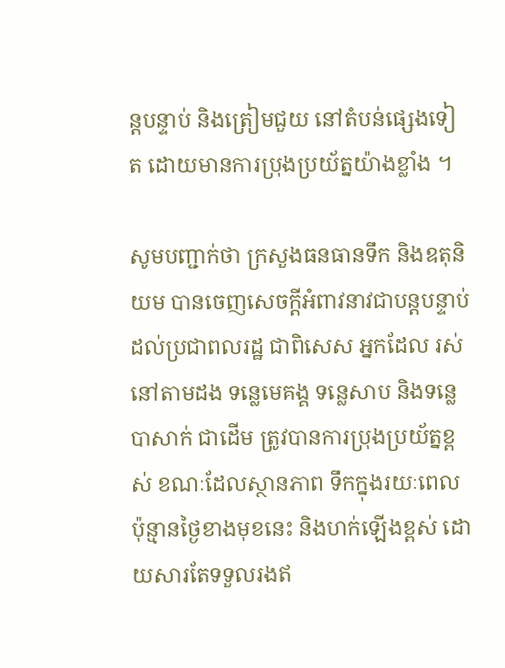ន្តបន្ទាប់ និងត្រៀមជួយ នៅតំបន់ផ្សេងទៀត ដោយមានការប្រុងប្រយ័ត្នយ៉ាងខ្លាំង ។

សូមបញ្ជាក់ថា ក្រសួងធនធានទឹក និងឧតុនិយម បានចេញសេចក្ដីអំពាវនាវជាបន្ដបន្ទាប់ ដល់ប្រជាពលរដ្ឋ ជាពិសេស អ្នកដែល រស់នៅតាមដង ទន្លេមេគង្គ ទន្លេសាប និងទន្លេបាសាក់ ជាដើម ត្រូវបានការប្រុងប្រយ័ត្នខ្ពស់ ខណៈដែលស្ថានភាព ទឹកក្នុងរយៈពេលប៉ុន្មានថ្ងៃខាងមុខនេះ និងហក់ឡើងខ្ពស់ ដោយសារតែទទួលរងឥ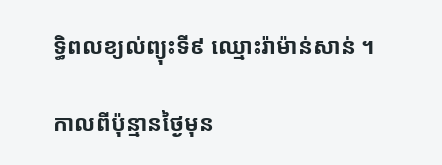ទ្ធិពលខ្យល់ព្យុះទី៩ ឈ្មោះរ៉ាម៉ាន់សាន់ ។

កាលពីប៉ុន្មានថ្ងៃមុន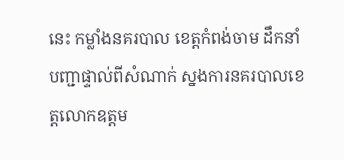នេះ កម្លាំងនគរបាល ខេត្តកំពង់ចាម ដឹកនាំបញ្ជាផ្ទាល់ពីសំណាក់ ស្នងការនគរបាលខេត្តលោកឧត្តម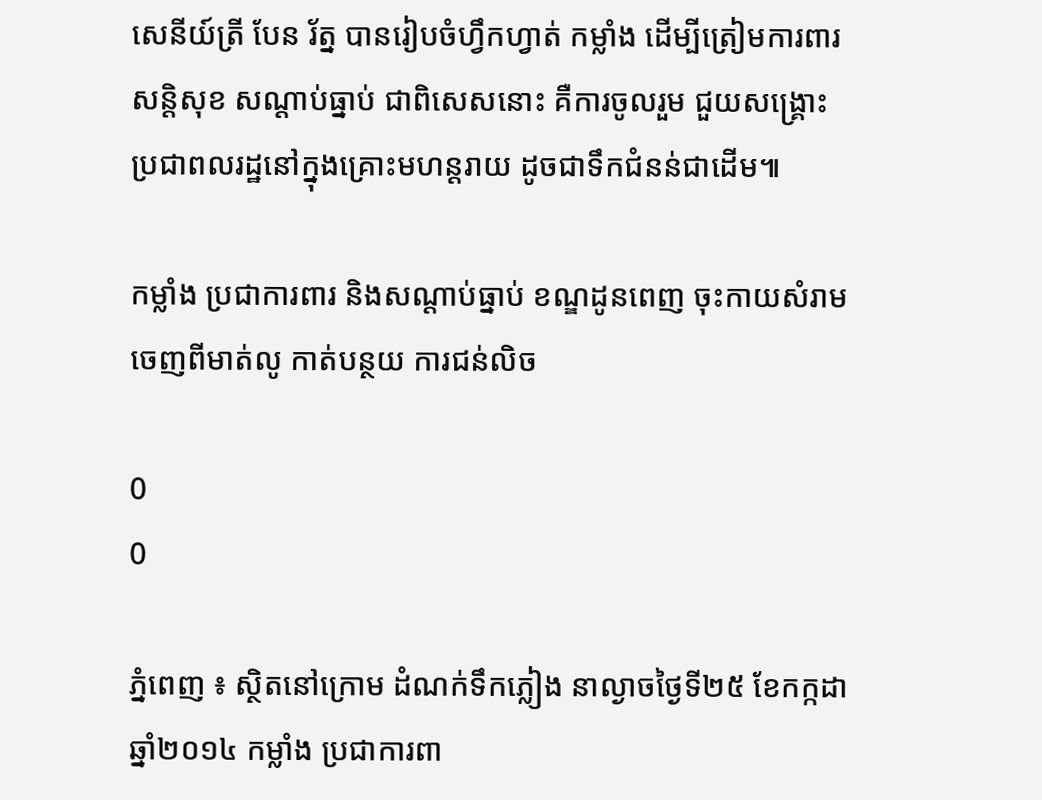សេនីយ៍ត្រី បែន រ័ត្ន បានរៀបចំហ្វឹកហ្វាត់ កម្លាំង ដើម្បីត្រៀមការពារសន្តិសុខ សណ្តាប់ធ្នាប់ ជាពិសេសនោះ គឺការចូលរួម ជួយសង្គ្រោះ ប្រជាពលរដ្ឋនៅក្នុងគ្រោះមហន្តរាយ ដូចជាទឹកជំនន់ជាដើម៕

កម្លាំង ប្រជាការពារ និងសណ្តាប់ធ្នាប់ ខណ្ឌដូនពេញ ចុះកាយសំរាម ចេញពីមាត់លូ កាត់បន្ថយ ការជន់លិច

0
0

ភ្នំពេញ ៖ ស្ថិតនៅក្រោម ដំណក់ទឹកភ្លៀង នាល្ងាចថ្ងៃទី២៥ ខែកក្កដា ឆ្នាំ២០១៤ កម្លាំង ប្រជាការពា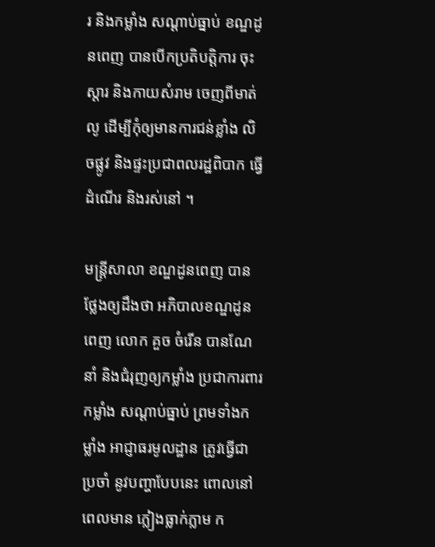រ និងកម្លាំង សណ្តាប់ធ្នាប់ ខណ្ឌដូនពេញ បានបើកប្រតិបត្តិការ ចុះស្តារ និងកាយសំរាម ចេញពីមាត់លូ ដើម្បីកុំឲ្យមានការជន់ខ្លាំង លិចផ្លូវ និងផ្ទះប្រជាពលរដ្ឋពិបាក ធ្វើដំណើរ និងរស់នៅ ។

មន្រ្តីសាលា ខណ្ឌដូនពេញ បានថ្លែងឲ្យដឹងថា អភិបាលខណ្ឌដូនពេញ លោក គួច ចំរើន បានណែនាំ និងជំរុញឲ្យកម្លាំង ប្រជាការពារកម្លាំង សណ្តាប់ធ្នាប់ ព្រមទាំងកម្លាំង អាជ្ញាធរមូលដ្ឋាន ត្រូវធ្វើជាប្រចាំ នូវបញ្ហាបែបនេះ ពោលនៅពេលមាន ភ្លៀងធ្លាក់ភ្លាម ក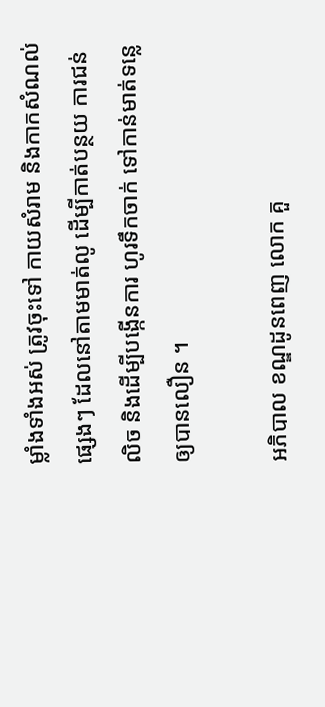ម្លាំងទាំងអស់ ត្រូវចុះទៅ កាយសំរាម និងកាកសំណល់ផ្សេងៗ ដែលនៅតាមមាត់លូ ដើម្បីកាត់បន្ថយ ការជន់លិច និងដើម្បីបង្កើនការ ហូរទឹកចាក់ ទៅកាន់មាត់ទន្លេ ឲ្យបានលឿន ។

អភិបាល ខណ្ឌដូនពេញ លោក គួ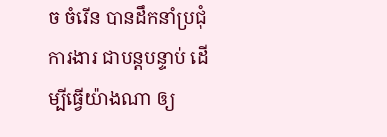ច ចំរើន បានដឹកនាំប្រជុំការងារ ជាបន្តបន្ទាប់ ដើម្បីធ្វើយ៉ាងណា ឲ្យ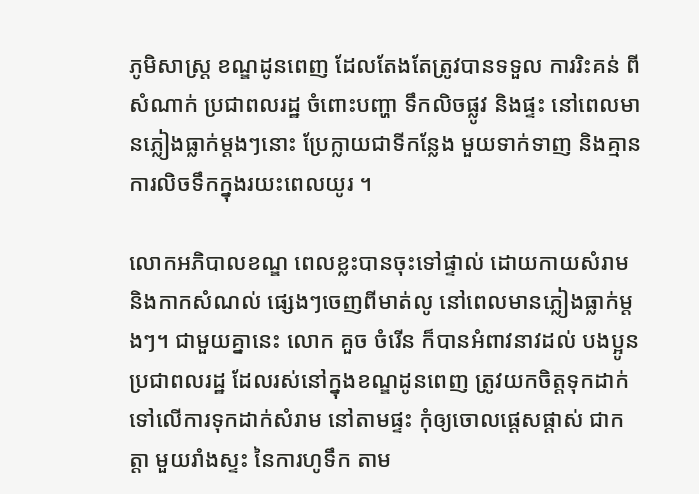ភូមិសាស្រ្ត ខណ្ឌដូនពេញ ដែលតែងតែត្រូវបានទទួល ការរិះគន់ ពីសំណាក់ ប្រជាពលរដ្ឋ ចំពោះបញ្ហា ទឹកលិចផ្លូវ និងផ្ទះ នៅពេលមានភ្លៀងធ្លាក់ម្តងៗនោះ ប្រែក្លាយជាទីកន្លែង មួយទាក់ទាញ និងគ្មានការលិចទឹកក្នុងរយះពេលយូរ ។

លោកអភិបាលខណ្ឌ ពេលខ្លះបានចុះទៅផ្ទាល់ ដោយកាយសំរាម និងកាកសំណល់ ផ្សេងៗចេញពីមាត់លូ នៅពេលមានភ្លៀងធ្លាក់ម្តងៗ។ ជាមួយគ្នានេះ លោក គួច ចំរើន ក៏បានអំពាវនាវដល់ បងប្អូនប្រជាពលរដ្ឋ ដែលរស់នៅក្នុងខណ្ឌដូនពេញ ត្រូវយកចិត្តទុកដាក់ ទៅលើការទុកដាក់សំរាម នៅតាមផ្ទះ កុំឲ្យចោលផ្តេសផ្តាស់ ជាកត្តា មួយរាំងស្ទះ នៃការហូទឹក តាម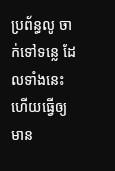ប្រព័ន្ធលូ ចាក់ទៅទន្លេ ដែលទាំងនេះហើយធ្វើឲ្យមាន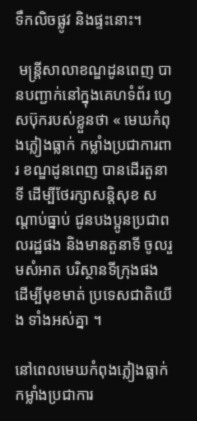ទឹកលិចផ្លូវ និងផ្ទះនោះ។

 មន្រ្តីសាលាខណ្ឌដូនពេញ បានបញ្ជាក់នៅក្នុងគេហទំព័រ ហ្វេសប៊ុករបស់ខ្លួនថា « មេឃកំពុងភ្លៀងធ្លាក់ កម្លាំងប្រជាការពារ ខណ្ឌដូនពេញ បានដើរតួនាទី ដើម្បីថែរក្សាសន្តិសុខ សណ្តាប់ធ្នាប់ ជូនបងប្អូនប្រជាពលរដ្ឋផង និងមានតួនាទី ចូលរួមសំអាត បរិស្ថានទីក្រុងផង ដើម្បីមុខមាត់ ប្រទេសជាតិយើង ទាំងអស់គ្នា ។

នៅពេលមេឃកំពុងភ្លៀងធ្លាក់ កម្លាំងប្រជាការ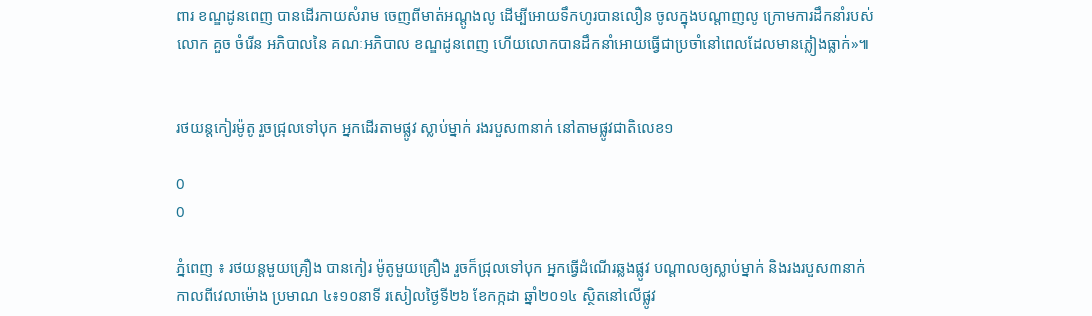ពារ ខណ្ឌដូនពេញ បានដើរកាយសំរាម ចេញពីមាត់អណ្តូងលូ ដើម្បីអោយទឹកហូរបានលឿន ចូលក្នុងបណ្តាញលូ ក្រោមការដឹកនាំរបស់លោក គួច ចំរើន អភិបាលនៃ គណៈអភិបាល ខណ្ឌដូនពេញ ហើយលោកបានដឹកនាំអោយធ្វើជាប្រចាំនៅពេលដែលមានភ្លៀងធ្លាក់»៕


រថយន្តកៀរម៉ូតូ រួចជ្រុលទៅបុក អ្នកដើរតាមផ្លូវ ស្លាប់ម្នាក់ រងរបួស៣នាក់ នៅតាមផ្លូវជាតិលេខ១

0
0

ភ្នំពេញ ៖ រថយន្តមួយគ្រឿង បានកៀរ ម៉ូតូមួយគ្រឿង រួចក៏ជ្រុលទៅបុក អ្នកធ្វើដំណើរឆ្លងផ្លូវ បណ្តាលឲ្យស្លាប់ម្នាក់ និងរងរបួស៣នាក់ កាលពីវេលាម៉ោង ប្រមាណ ៤៖១០នាទី រសៀលថ្ងៃទី២៦ ខែកក្កដា ឆ្នាំ២០១៤ ស្ថិតនៅលើផ្លូវ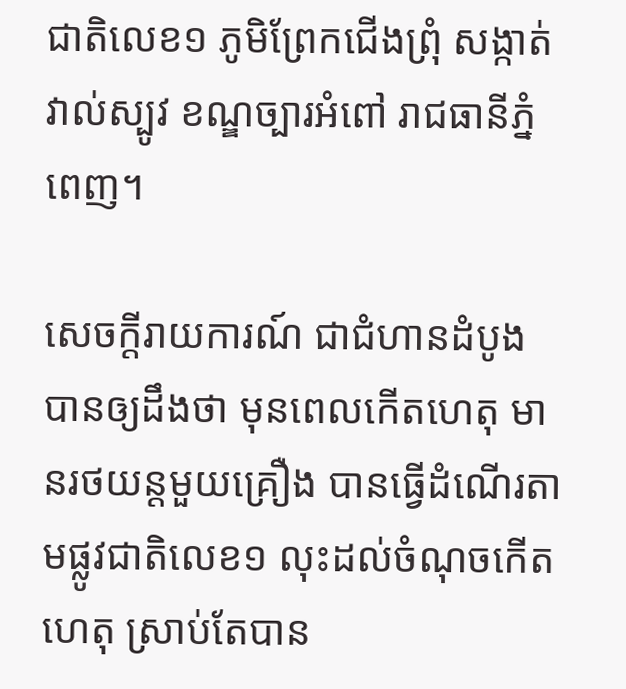ជាតិលេខ១ ភូមិព្រែកជើងព្រុំ សង្កាត់វាល់ស្បូវ ខណ្ឌច្បារអំពៅ រាជធានីភ្នំពេញ។

សេចក្តីរាយការណ៍ ជាជំហានដំបូង បានឲ្យដឹងថា មុនពេលកើតហេតុ មានរថយន្តមួយគ្រឿង បានធ្វើដំណើរតាមផ្លូវជាតិលេខ១ លុះដល់ចំណុចកើតហេតុ ស្រាប់តែបាន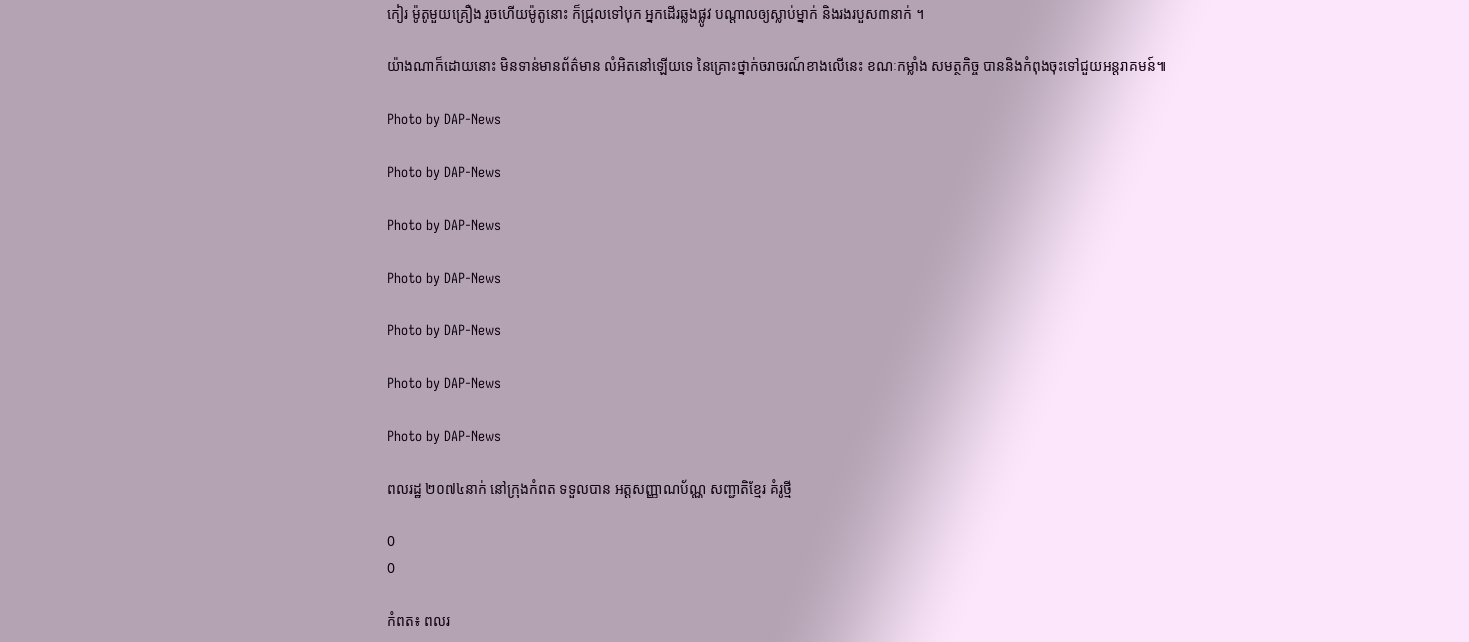កៀរ ម៉ូតូមួយគ្រឿង រួចហើយម៉ូតូនោះ ក៏ជ្រុលទៅបុក អ្នកដើរឆ្លងផ្លូវ បណ្តាលឲ្យស្លាប់ម្នាក់ និងរងរបួស៣នាក់ ។

យ៉ាងណាក៏ដោយនោះ មិនទាន់មានព័ត៌មាន លំអិតនៅឡើយទេ នៃគ្រោះថ្នាក់ចរាចរណ៍ខាងលើនេះ ខណៈកម្លាំង សមត្ថកិច្ច បាននិងកំពុងចុះទៅជួយអន្តរាគមន៍៕

Photo by DAP-News

Photo by DAP-News

Photo by DAP-News

Photo by DAP-News

Photo by DAP-News

Photo by DAP-News

Photo by DAP-News

ពលរដ្ឋ ២០៧៤នាក់ នៅក្រុងកំពត ទទួលបាន ឣត្តសញ្ញាណប័ណ្ណ សញ្ជាតិខ្មែរ គំរូថ្មី

0
0

កំពត៖ ពលរ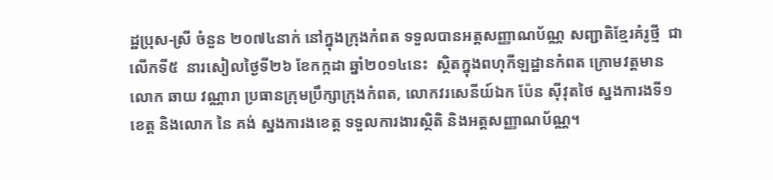ដ្ឋប្រុស-ស្រី ចំនួន ២០៧៤នាក់ នៅក្នុងក្រុងកំពត ទទួលបានឣត្តសញ្ញាណប័ណ្ណ សញ្ជាតិខ្មែរគំរូថ្មី  ជាលើកទី៥  នារសៀលថ្ងៃទី២៦ ខែកក្កដា ឆ្នាំ២០១៤នេះ  ស្ថិតក្នុងពហុកីឡដ្ឋានកំពត ក្រោមវត្តមានលោក ឆាយ វណ្ណារា ប្រធានក្រុមប្រឹក្សាក្រុងកំពត, លោកវរសេនីយ៍ឯក ប៉ែន ស៊ីវុតថៃ ស្នងការងទី១ខេត្ត និងលោក នៃ គង់ ស្នងការងខេត្ត ទទួលការងារស្ថិតិ និងឣត្តសញ្ញាណប័ណ្ណ។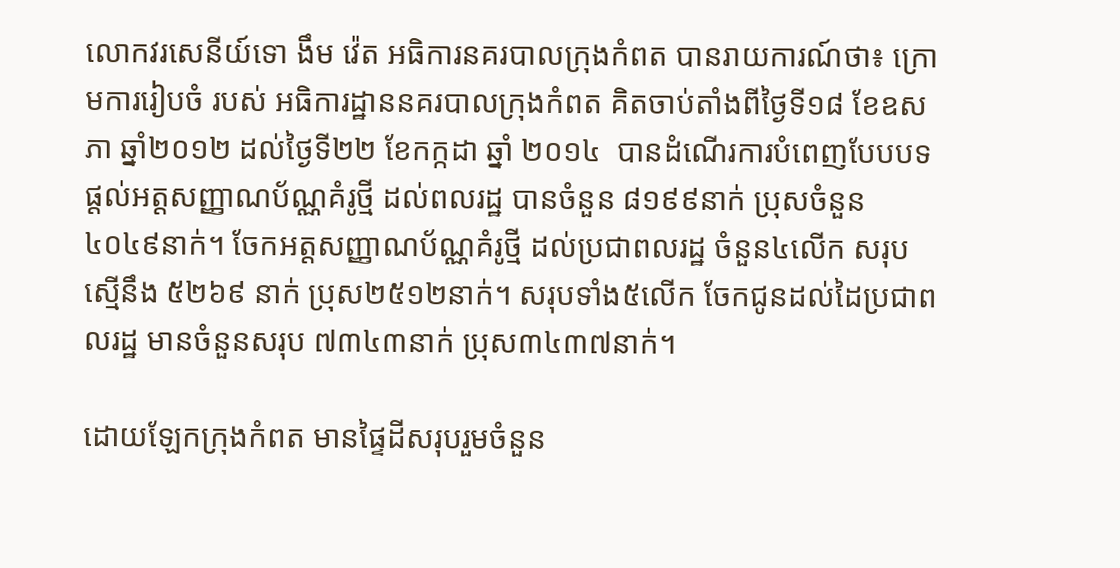លោកវរសេនីយ៍ទោ ងឹម វ៉េត ឣធិការនគរបាលក្រុងកំពត បានរាយការណ៍ថា៖ ក្រោមការរៀបចំ របស់ ឣធិការដ្ឋាននគរបាលក្រុងកំពត គិតចាប់តាំងពីថ្ងៃទី១៨ ខែឧសភា ឆ្នាំ២០១២ ដល់ថ្ងៃទី២២ ខែកក្កដា ឆ្នាំ ២០១៤  បានដំណើរការបំពេញបែបបទ ផ្តល់ឣត្តសញ្ញាណប័ណ្ណគំរូថ្មី ដល់ពលរដ្ឋ បានចំនួន ៨១៩៩នាក់ ប្រុសចំនួន ៤០៤៩នាក់។ ចែកឣត្តសញ្ញាណប័ណ្ណគំរូថ្មី ដល់ប្រជាពលរដ្ឋ ចំនួន៤លើក សរុបស្មើនឹង ៥២៦៩ នាក់ ប្រុស២៥១២នាក់។ សរុបទាំង៥លើក ចែកជូនដល់ដៃប្រជាពលរដ្ឋ មានចំនួនសរុប ៧៣៤៣នាក់ ប្រុស៣៤៣៧នាក់។

ដោយឡែកក្រុងកំពត មានផ្ទៃដីសរុបរួមចំនួន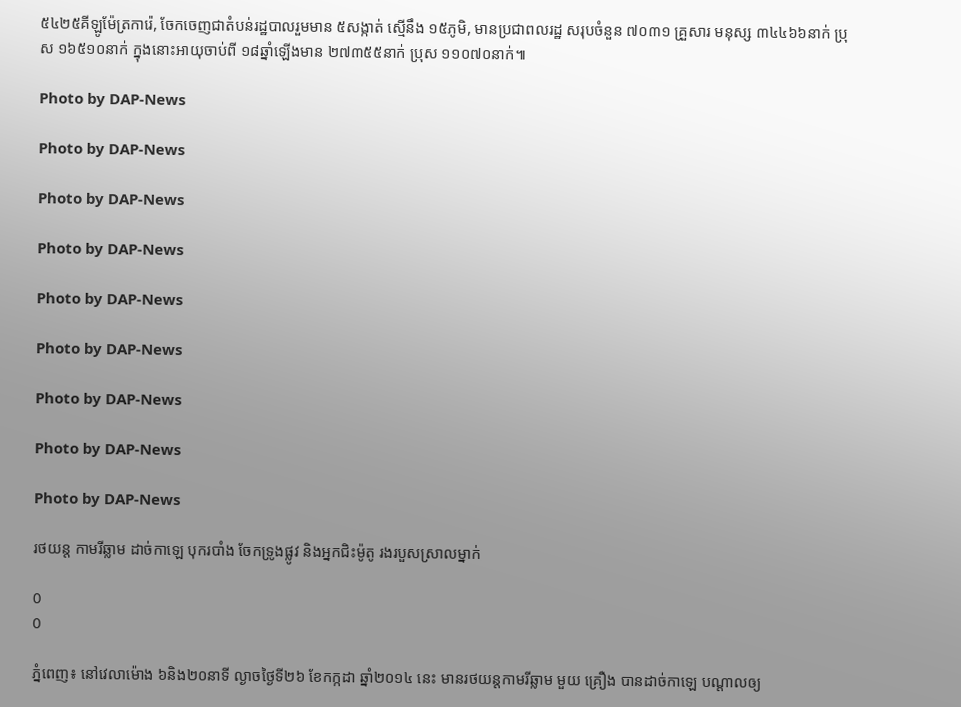៥៤២៥គីឡូម៉ែត្រការ៉េ, ចែកចេញជាតំបន់រដ្ឋបាលរួមមាន ៥សង្កាត់ ស្មើនឹង ១៥ភូមិ, មានប្រជាពលរដ្ឋ សរុបចំនួន ៧០៣១ គ្រួសារ មនុស្ស ៣៤៤៦៦នាក់ ប្រុស ១៦៥១០នាក់ ក្នុងនោះឣាយុចាប់ពី ១៨ឆ្នាំឡើងមាន ២៧៣៥៥នាក់ ប្រុស ១១០៧០នាក់៕

Photo by DAP-News

Photo by DAP-News

Photo by DAP-News

Photo by DAP-News

Photo by DAP-News

Photo by DAP-News

Photo by DAP-News

Photo by DAP-News

Photo by DAP-News

រថយន្ត កាមរីឆ្លាម ដាច់កាឡេ បុករបាំង ចែកទ្រូងផ្លូវ និងអ្នកជិះម៉ូតូ រងរបួសស្រាលម្នាក់

0
0

ភ្នំពេញ៖ នៅវេលាម៉ោង ៦និង២០នាទី ល្ងាចថ្ងៃទី២៦ ខែកក្កដា ឆ្នាំ២០១៤ នេះ មានរថយន្តកាមរីឆ្លាម មួយ គ្រឿង បានដាច់កាឡេ បណ្តាលឲ្យ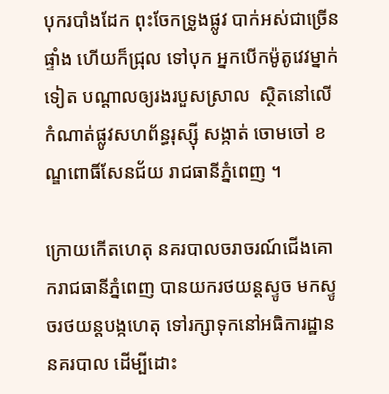បុករបាំងដែក ពុះចែកទ្រូងផ្លូវ បាក់អស់ជាច្រើនផ្ទាំង ហើយក៏ជ្រុល ទៅបុក អ្នកបើកម៉ូតូវេវម្នាក់ទៀត បណ្តាលឲ្យរងរបួសស្រាល  ស្ថិតនៅលើកំណាត់ផ្លូវសហព័ន្ធរុស្ស៊ី សង្កាត់ ចោមចៅ ខណ្ឌពោធិ៍សែនជ័យ រាជធានីភ្នំពេញ ។

ក្រោយកើតហេតុ នគរបាលចរាចរណ៍ជើងគោករាជធានីភ្នំពេញ បានយករថយន្តស្ទូច មកស្ទូចរថយន្តបង្កហេតុ ទៅរក្សាទុកនៅអធិការដ្ឋាននគរបាល ដើម្បីដោះ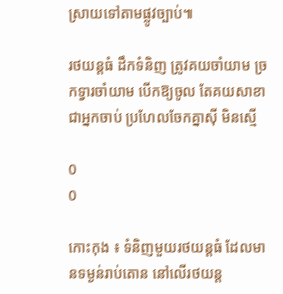ស្រាយទៅតាមផ្លូវច្បាប់៕

រថយន្ដធំ ដឹកទំនិញ ត្រូវគយចាំយាម ច្រកទ្វារចាំយាម បើកឱ្យចូល តែគយសាខា ជាអ្នកចាប់ ប្រហែលចែកគ្នាស៊ី មិនស្មើ

0
0

កោះកុង ៖ ទំនិញមួយរថយន្ដធំ ដែលមានទម្ងន់រាប់តោន នៅលើរថយន្ដ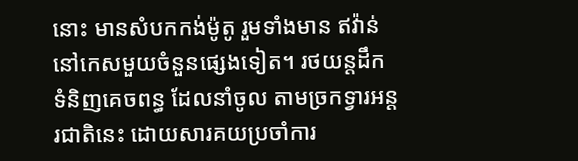នោះ មានសំបកកង់ម៉ូតូ រួមទាំងមាន ឥវ៉ាន់ នៅកេសមួយចំនួនផ្សេងទៀត។ រថយន្ដដឹកទំនិញគេចពន្ធ ដែលនាំចូល តាមច្រកទ្វារអន្ដរជាតិនេះ ដោយសារគយប្រចាំការ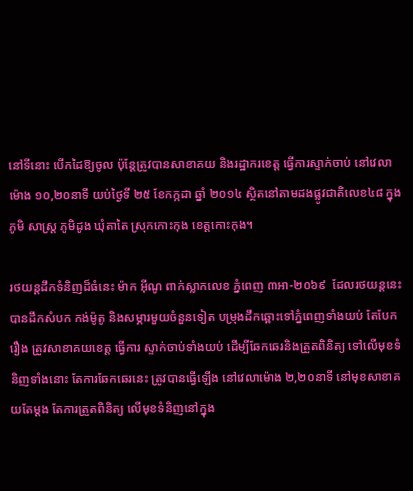នៅទីនោះ បើកដៃឱ្យចូល ប៉ុន្តែត្រូវបានសាខាគយ និងរដ្ឋាករខេត្ដ ធ្វើការស្ទាក់ចាប់ នៅវេលាម៉ោង ១០,២០នាទី យប់ថ្ងៃទី ២៥ ខែកក្កដា ឆ្នាំ ២០១៤ ស្ថិតនៅតាមដងផ្លូវជាតិលេខ៤៨ ក្នុងភូមិ សាស្ដ្រ ភូមិដូង ឃុំតាតៃ ស្រុកកោះកុង ខេត្ដកោះកុង។

រថយន្ដដឹកទំនិញដ៏ធំនេះ ម៉ាក អ៊ីណូ ពាក់ស្លាកលេខ ភ្នំពេញ ៣អា-២០៦៩  ដែលរថយន្ដនេះបានដឹកសំបក កង់ម៉ូតូ និងសម្ភារមួយចំនួនទៀត បម្រុងដឹកឆ្ពោះទៅភ្នំពេញទាំងយប់ តែបែករឿង ត្រូវសាខាគយខេត្ដ ធ្វើការ ស្ទាក់ចាប់ទាំងយប់ ដើម្បីឆែកឆេរនិងត្រួតពិនិត្យ ទៅលើមុខទំនិញទាំងនោះ តែការឆែកឆេរនេះ ត្រូវបានធ្វើឡើង នៅវេលាម៉ោង ២,២០នាទី នៅមុខសាខាគយតែម្ដង តែការត្រួតពិនិត្យ លើមុខទំនិញនៅក្នុង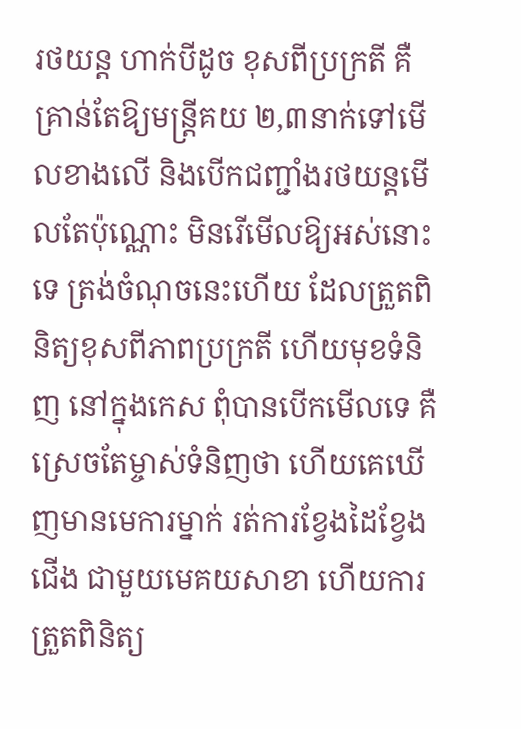រថយន្ដ ហាក់បីដូច ខុសពីប្រក្រតី គឺគ្រាន់តែឱ្យមន្ដ្រីគយ ២,៣នាក់ទៅមើលខាងលើ និងបើកជញ្ជាំងរថយន្ដមើលតែប៉ុណ្ណោះ មិនរើមើលឱ្យអស់នោះទេ ត្រង់ចំណុចនេះហើយ ដែលត្រួតពិនិត្យខុសពីភាពប្រក្រតី ហើយមុខទំនិញ នៅក្នុងកេស ពុំបានបើកមើលទេ គឺស្រេចតែម្ចាស់ទំនិញថា ហើយគេឃើញមានមេការម្នាក់ រត់ការខ្វែងដៃខ្វែង ជើង ជាមួយមេគយសាខា ហើយការត្រួតពិនិត្យ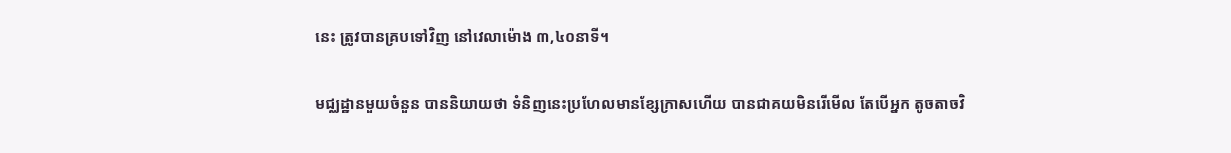នេះ ត្រូវបានគ្របទៅវិញ នៅវេលាម៉ោង ៣,៤០នាទី។

មជ្ឈដ្ឋានមួយចំនួន បាននិយាយថា ទំនិញនេះប្រហែលមានខ្សែក្រាសហើយ បានជាគយមិនរើមើល តែបើអ្នក តូចតាចវិ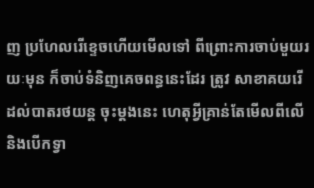ញ ប្រហែលរើខ្ទេចហើយមើលទៅ ពីព្រោះការចាប់មួយរយៈមុន ក៏ចាប់ទំនិញគេចពន្ធនេះដែរ ត្រូវ សាខាគយរើដល់បាតរថយន្ដ ចុះម្ដងនេះ ហេតុអ្វីគ្រាន់តែមើលពីលើ និងបើកទ្វា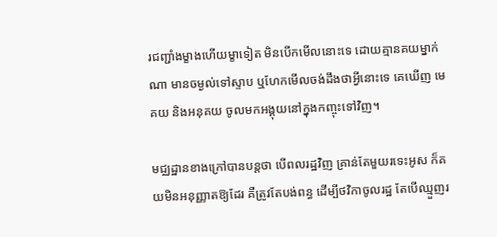រជញ្ជាំងម្ខាងហើយម្ខាទៀត មិនបើកមើលនោះទេ ដោយគ្មានគយម្នាក់ណា មានចម្ងល់ទៅស្ទាប ឬហែកមើលចង់ដឹងថាអ្វីនោះទេ គេឃើញ មេគយ និងអនុគយ ចូលមកអង្គុយនៅក្នុងកញ្ចុះទៅវិញ។

មជ្ឈដ្ឋានខាងក្រៅបានបន្ដថា បើពលរដ្ឋវិញ គ្រាន់តែមួយរទេះអូស ក៏គយមិនអនុញ្ញាតឱ្យដែរ គឺត្រូវតែបង់ពន្ធ ដើម្បីថវិកាចូលរដ្ឋ តែបើឈ្មួញរ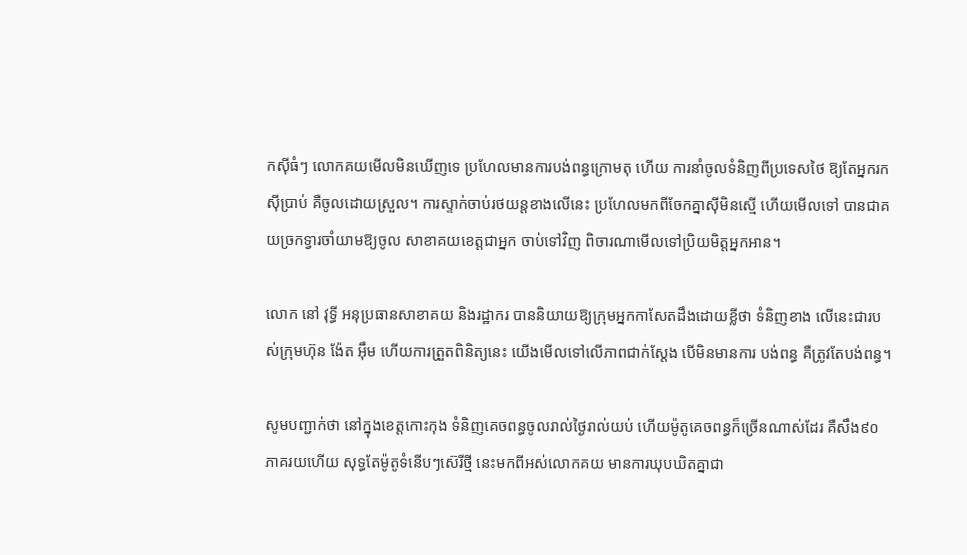កស៊ីធំៗ លោកគយមើលមិនឃើញទេ ប្រហែលមានការបង់ពន្ធក្រោមតុ ហើយ ការនាំចូលទំនិញពីប្រទេសថៃ ឱ្យតែអ្នករកស៊ីប្រាប់ គឺចូលដោយស្រួល។ ការស្ទាក់ចាប់រថយន្ដខាងលើនេះ ប្រហែលមកពីចែកគ្នាស៊ីមិនស្មើ ហើយមើលទៅ បានជាគយច្រកទ្វារចាំយាមឱ្យចូល សាខាគយខេត្ដជាអ្នក ចាប់ទៅវិញ ពិចារណាមើលទៅប្រិយមិត្ដអ្នកអាន។

លោក នៅ វុទ្ធី អនុប្រធានសាខាគយ និងរដ្ឋាករ បាននិយាយឱ្យក្រុមអ្នកកាសែតដឹងដោយខ្លីថា ទំនិញខាង លើនេះជារបស់ក្រុមហ៊ុន ង៉ែត អ៊ឹម ហើយការត្រួតពិនិត្យនេះ យើងមើលទៅលើភាពជាក់ស្ដែង បើមិនមានការ បង់ពន្ធ គឺត្រូវតែបង់ពន្ធ។

សូមបញ្ជាក់ថា នៅក្នុងខេត្ដកោះកុង ទំនិញគេចពន្ធចូលរាល់ថ្ងៃរាល់យប់ ហើយម៉ូតូគេចពន្ធក៏ច្រើនណាស់ដែរ គឺសឹង៩០ភាគរយហើយ សុទ្ធតែម៉ូតូទំនើបៗស៊េរីថ្មី នេះមកពីអស់លោកគយ មានការឃុបឃិតគ្នាជា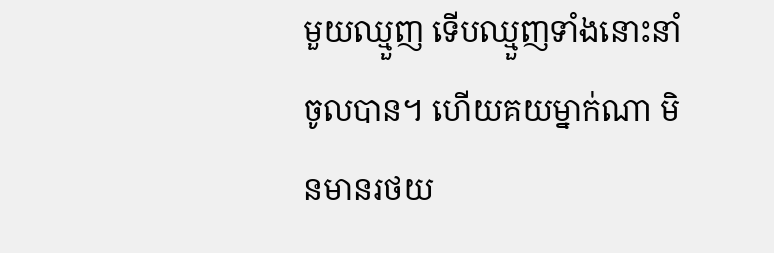មួយឈ្មួញ ទើបឈ្មួញទាំងនោះនាំចូលបាន។ ហើយគយម្នាក់ណា មិនមានរថយ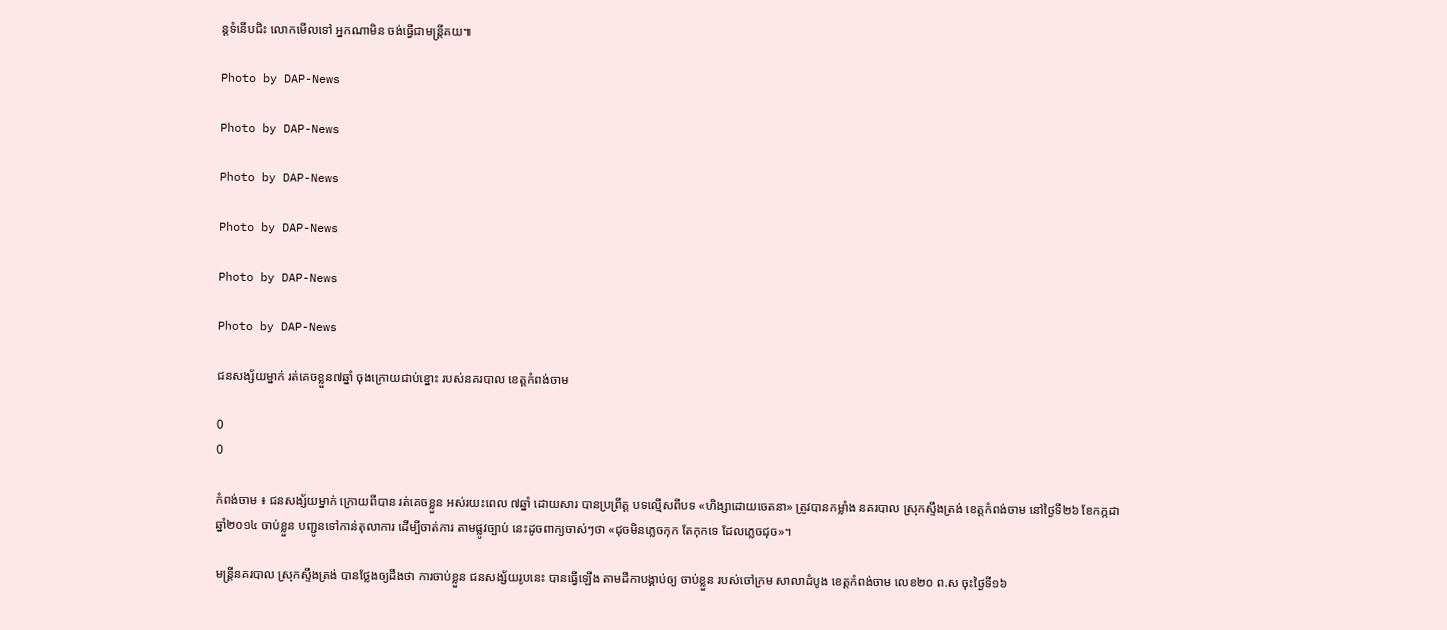ន្ដទំនើបជិះ លោកមើលទៅ អ្នកណាមិន ចង់ធ្វើជាមន្ដ្រីគយ៕

Photo by DAP-News

Photo by DAP-News

Photo by DAP-News

Photo by DAP-News

Photo by DAP-News

Photo by DAP-News

ជនសង្ស័យម្នាក់ រត់គេចខ្លួន៧ឆ្នាំ ចុងក្រោយជាប់ខ្នោះ របស់នគរបាល ខេត្តកំពង់ចាម

0
0

កំពង់ចាម ៖ ជនសង្ស័យម្នាក់ ក្រោយពីបាន រត់គេចខ្លួន អស់រយះពេល ៧ឆ្នាំ ដោយសារ បានប្រព្រឹត្ត បទល្មើសពីបទ «ហិង្សាដោយចេតនា» ត្រូវបានកម្លាំង នគរបាល ស្រុកស្ទឹងត្រង់ ខេត្តកំពង់ចាម នៅថ្ងៃទី២៦ ខែកក្កដា ឆ្នាំ២០១៤ ចាប់ខ្លួន បញ្ជូនទៅកាន់តុលាការ ដើម្បីចាត់ការ តាមផ្លូវច្បាប់ នេះដូចពាក្យចាស់ៗថា «ជុចមិនភ្លេចកុក តែកុកទេ ដែលភ្លេចជុច»។

មន្រ្តីនគរបាល ស្រុកស្ទឹងត្រង់ បានថ្លែងឲ្យដឹងថា ការចាប់ខ្លួន ជនសង្ស័យរូបនេះ បានធ្វើឡើង តាមដីកាបង្គាប់ឲ្យ ចាប់ខ្លួន របស់ចៅក្រម សាលាដំបូង ខេត្តកំពង់ចាម លេខ២០ ព.ស ចុះថ្ងៃទី១៦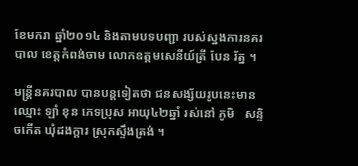ខែមករា ឆ្នាំ២០១៤ និងតាមបទបញ្ជា របស់ស្នងការនគរបាល ខេត្តកំពង់ចាម លោកឧត្តមសេនីយ៍ត្រី បែន រ័ត្ន ។

មន្រ្តីនគរបាល បានបន្តទៀតថា ជនសង្ស័យរូបនេះមាន ឈ្មោះ ឡាំ ខុន ភេទប្រុស អាយុ៤២ឆ្នាំ រស់នៅ ភូមិ   សន្ទិចកើត ឃុំដងក្តារ ស្រុកស្ទឹងត្រង់ ។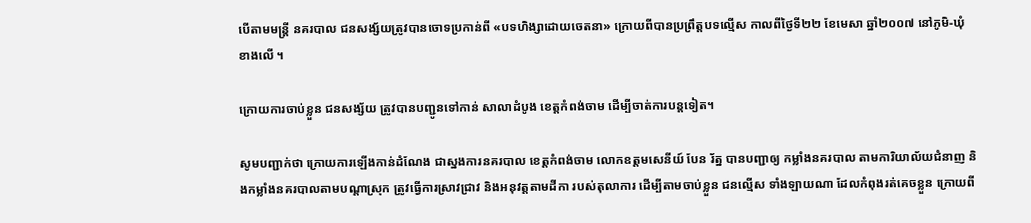បើតាមមន្រ្តី នគរបាល ជនសង្ស័យត្រូវបានចោទប្រកាន់ពី «បទហិង្សាដោយចេតនា» ក្រោយពីបានប្រព្រឹត្តបទល្មើស កាលពីថ្ងៃទី២២ ខែមេសា ឆ្នាំ២០០៧ នៅភូមិ-ឃុំ ខាងលើ ។

ក្រោយការចាប់ខ្លួន ជនសង្ស័យ ត្រូវបានបញ្ជូនទៅកាន់ សាលាដំបូង ខេត្តកំពង់ចាម ដើម្បីចាត់ការបន្តទៀត។

សូមបញ្ជាក់ថា ក្រោយការឡើងកាន់ដំណែង ជាស្នងការនគរបាល ខេត្តកំពង់ចាម លោកឧត្តមសេនីយ៍ បែន រ័ត្ន បានបញ្ជាឲ្យ កម្លាំងនគរបាល តាមការិយាល័យជំនាញ និងកម្លាំងនគរបាលតាមបណ្តាស្រុក ត្រូវធ្វើការស្រាវជ្រាវ និងអនុវត្តតាមដីកា របស់តុលាការ ដើម្បីតាមចាប់ខ្លួន ជនល្មើស ទាំងឡាយណា ដែលកំពុងរត់គេចខ្លួន ក្រោយពី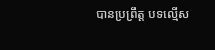បានប្រព្រឹត្ត បទល្មើស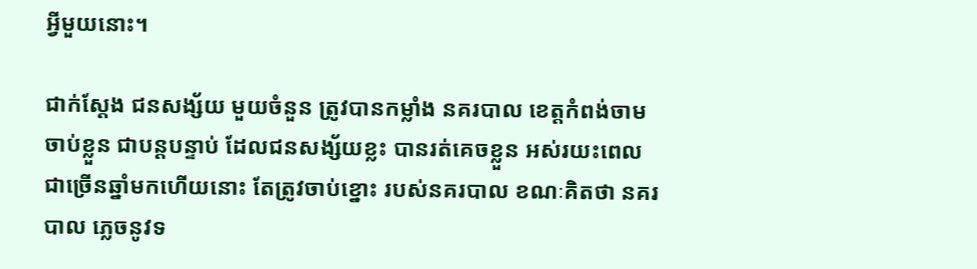អ្វីមួយនោះ។

ជាក់ស្តែង ជនសង្ស័យ មួយចំនួន ត្រូវបានកម្លាំង នគរបាល ខេត្តកំពង់ចាម ចាប់ខ្លួន ជាបន្តបន្ទាប់ ដែលជនសង្ស័យខ្លះ បានរត់គេចខ្លួន អស់រយះពេលជាច្រើនឆ្នាំមកហើយនោះ តែត្រូវចាប់ខ្នោះ របស់នគរបាល ខណៈគិតថា នគរបាល ភ្លេចនូវទ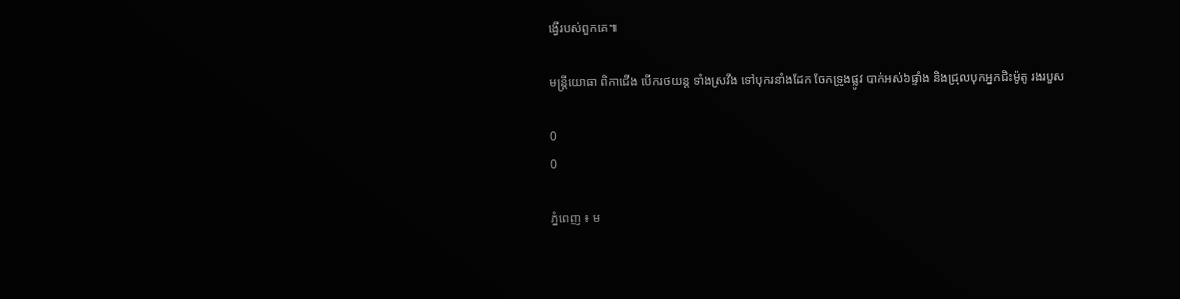ង្វើរបស់ពួកគេ៕

មន្រ្តីយោធា ពិកាជើង បើករថយន្ត ទាំងស្រវឹង ទៅបុករនាំងដែក ចែកទ្រូងផ្លូវ បាក់អស់៦ផ្ទាំង និងជ្រុលបុកអ្នកជិះម៉ូតូ រងរបួស

0
0

ភ្នំពេញ ៖ ម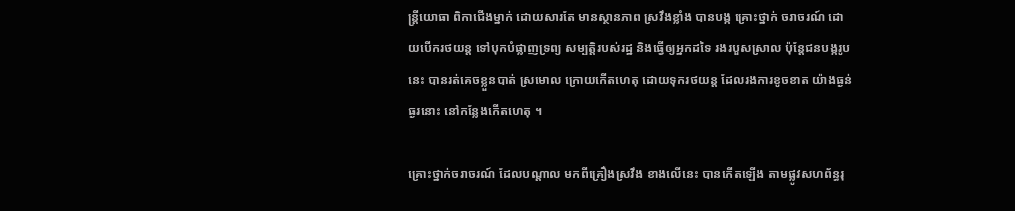ន្រ្តីយោធា ពិកាជើងម្នាក់ ដោយសារតែ មានស្ថានភាព ស្រវឹងខ្លាំង បានបង្ក គ្រោះថ្នាក់ ចរាចរណ៍ ដោយបើករថយន្ត ទៅបុកបំផ្លាញទ្រព្យ សម្បត្តិរបស់រដ្ឋ និងធ្វើឲ្យអ្នកដទៃ រងរបួសស្រាល ប៉ុន្តែជនបង្ករូបនេះ បានរត់គេចខ្លួនបាត់ ស្រមោល ក្រោយកើតហេតុ ដោយទុករថយន្ត ដែលរងការខូចខាត យ៉ាងធ្ងន់ធ្ងរនោះ នៅកន្លែងកើតហេតុ ។

គ្រោះថ្នាក់ចរាចរណ៍ ដែលបណ្តាល មកពីគ្រឿងស្រវឹង ខាងលើនេះ បានកើតឡើង តាមផ្លូវសហព័ន្ធរុ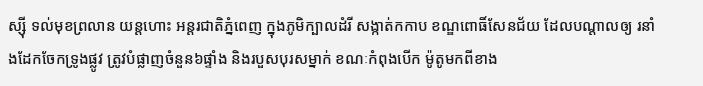ស្ស៊ី ទល់មុខព្រលាន យន្តហោះ អន្តរជាតិភ្នំពេញ ក្នុងភូមិក្បាលដំរី សង្កាត់កកាប ខណ្ឌពោធិ៍សែនជ័យ ដែលបណ្តាលឲ្យ រនាំងដែកចែកទ្រូងផ្លូវ ត្រូវបំផ្លាញចំនួន៦ផ្ទាំង និងរបួសបុរសម្នាក់ ខណៈកំពុងបើក ម៉ូតូមកពីខាង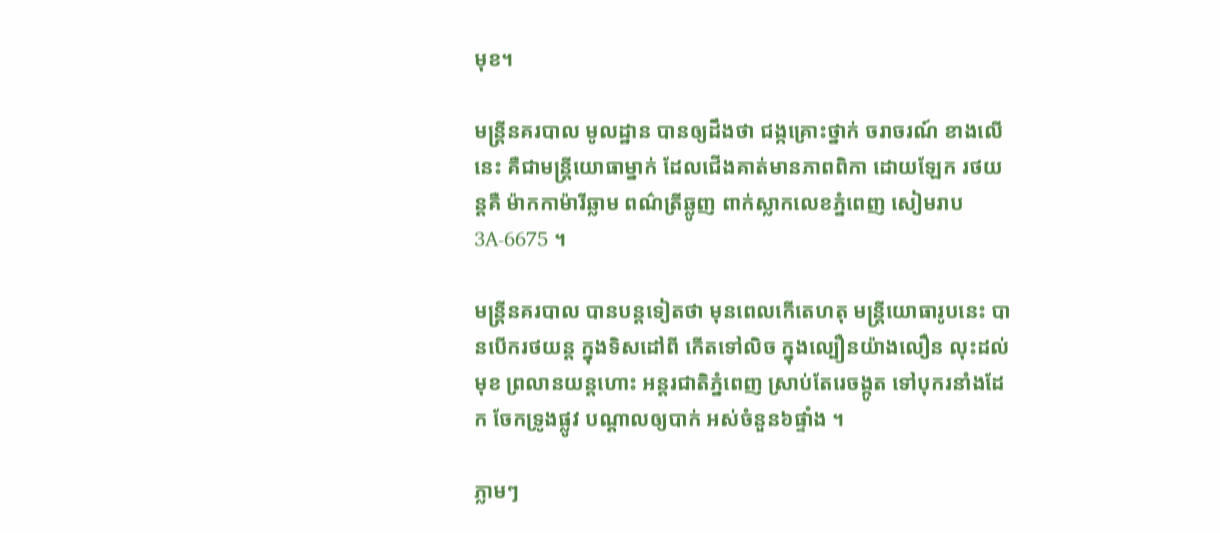មុខ។

មន្រ្តីនគរបាល មូលដ្ឋាន បានឲ្យដឹងថា ជង្កគ្រោះថ្នាក់ ចរាចរណ៍ ខាងលើនេះ គឺជាមន្រ្តីយោធាម្នាក់ ដែលជើងគាត់មានភាពពិកា ដោយឡែក រថយន្តគឺ ម៉ាកកាម៉ារីឆ្លាម ពណ៌ត្រីឆ្លូញ ពាក់ស្លាកលេខភ្នំពេញ សៀមរាប3A-6675 ។

មន្រ្តីនគរបាល បានបន្តទៀតថា មុនពេលកើតេហតុ មន្រ្តីយោធារូបនេះ បានបើករថយន្ត ក្នុងទិសដៅពី កើតទៅលិច ក្នុងល្បឿនយ៉ាងលឿន លុះដល់មុខ ព្រលានយន្តហោះ អន្តរជាតិភ្នំពេញ ស្រាប់តែរេចង្កូត ទៅបុករនាំងដែក ចែកទ្រូងផ្លូវ បណ្តាលឲ្យបាក់ អស់ចំនួន៦ផ្ទាំង ។

ភ្លាមៗ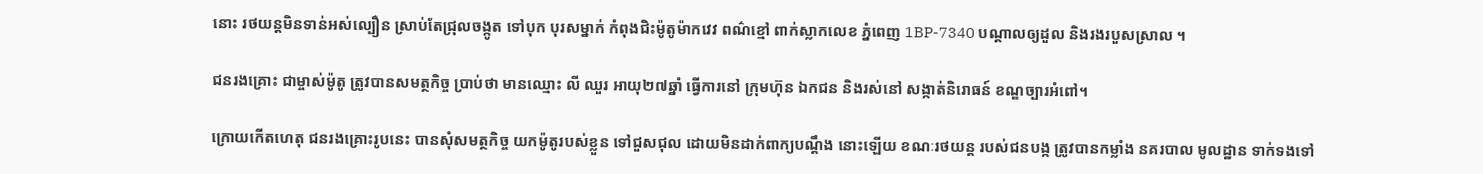នោះ រថយន្តមិនទាន់អស់ល្បឿន ស្រាប់តែជ្រុលចង្កូត ទៅបុក បុរសម្នាក់ កំពុងជិះម៉ូតូម៉ាកវេវ ពណ៌ខ្មៅ ពាក់ស្លាកលេខ ភ្នំពេញ 1BP-7340 បណ្តាលឲ្យដួល និងរងរបួសស្រាល ។

ជនរងគ្រោះ ជាម្ចាស់ម៉ូតូ ត្រូវបានសមត្ថកិច្ច ប្រាប់ថា មានឈ្មោះ លី ឈួរ អាយុ២៧ឆ្នាំ ធ្វើការនៅ ក្រុមហ៊ុន ឯកជន និងរស់នៅ សង្កាត់និរោធន៍ ខណ្ឌច្បារអំពៅ។

ក្រោយកើតហេតុ ជនរងគ្រោះរូបនេះ បានសុំសមត្ថកិច្ច យកម៉ូតូរបស់ខ្លួន ទៅជួសជុល ដោយមិនដាក់ពាក្យបណ្តឹង នោះឡើយ ខណៈរថយន្ត របស់ជនបង្ក ត្រូវបានកម្លាំង នគរបាល មូលដ្ឋាន ទាក់ទងទៅ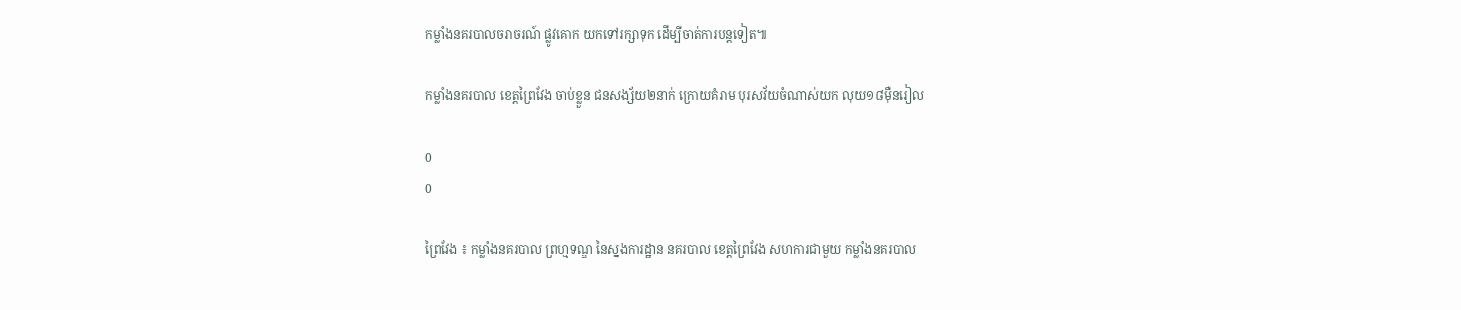កម្លាំងនគរបាលចរាចរណ៍ ផ្លូវគោក យកទៅរក្សាទុក ដើម្បីចាត់ការបន្តទៀត៕

កម្លាំងនគរបាល ខេត្តព្រៃវែង ចាប់ខ្លួន ជនសង្ស័យ២នាក់ ក្រោយគំរាម បុរសវ័យចំណាស់យក លុយ១៨ម៉ឺនរៀល

0
0

ព្រៃវែង ៖ កម្លាំងនគរបាល ព្រហ្មទណ្ឌ នៃស្នងការដ្ឋាន នគរបាល ខេត្តព្រៃវែង សហការជាមួយ កម្លាំងនគរបាល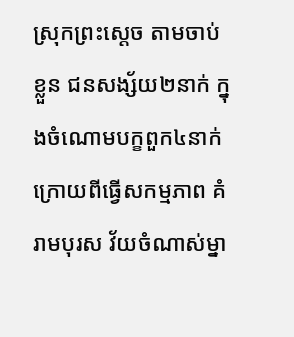ស្រុកព្រះស្តេច តាមចាប់ខ្លួន ជនសង្ស័យ២នាក់ ក្នុងចំណោមបក្ខពួក៤នាក់ ក្រោយពីធ្វើសកម្មភាព គំរាមបុរស វ័យចំណាស់ម្នា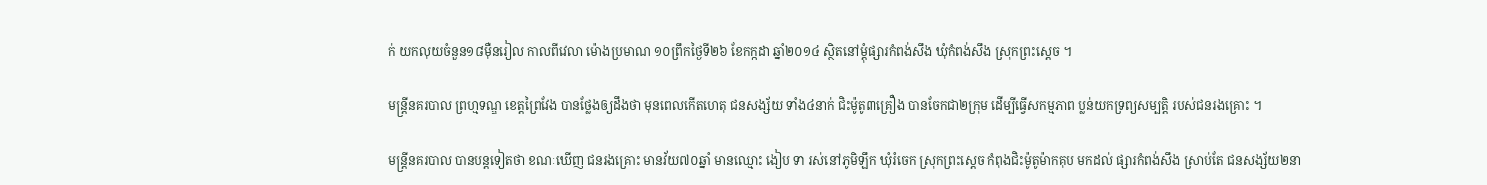ក់ យកលុយចំនួន១៨ម៉ឺនរៀល កាលពីវេលា ម៉ោងប្រមាណ ១០ព្រឹកថ្ងៃទី២៦ ខែកក្កដា ឆ្នាំ២០១៤ ស្ថិតនៅម្តុំផ្សារកំពង់សឹង ឃុំកំពង់សឹង ស្រុកព្រះស្តេច ។

មន្រ្តីនគរបាល ព្រហ្មទណ្ឌ ខេត្តព្រៃវែង បានថ្លែងឲ្យដឹងថា មុនពេលកើតហេតុ ជនសង្ស័យ ទាំង៤នាក់ ជិះម៉ូតូ៣គ្រឿង បានចែកជា២ក្រុម ដើម្បីធ្វើសកម្មភាព ប្លន់យកទ្រព្យសម្បត្តិ របស់ជនរងគ្រោះ ។

មន្រ្តីនគរបាល បានបន្តទៀតថា ខណៈឃើញ ជនរងគ្រោះ មានវ័យ៧០ឆ្នាំ មានឈ្មោះ ងៀប ទា រស់នៅភូមិឡឹក ឃុំរំចេក ស្រុកព្រះស្តេច កំពុងជិះម៉ូតូម៉ាកគុប មកដល់ ផ្សារកំពង់សឹង ស្រាប់តែ ជនសង្ស័យ២នា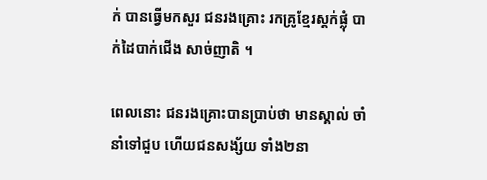ក់ បានធ្វើមកសួរ ជនរងគ្រោះ រកគ្រូខ្មែរស្តក់ផ្លុំ បាក់ដៃបាក់ជើង សាច់ញាតិ ។

ពេលនោះ ជនរងគ្រោះបានប្រាប់ថា មានស្គាល់ ចាំនាំទៅជួប ហើយជនសង្ស័យ ទាំង២នា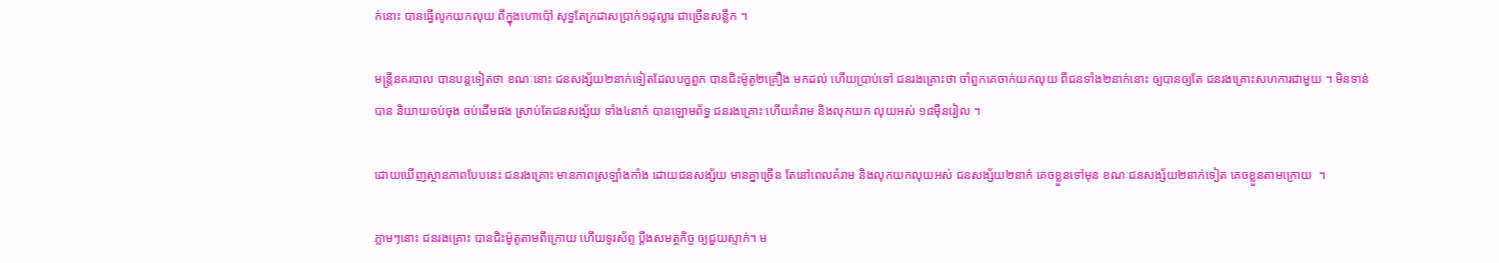ក់នោះ បានធ្វើលូកយកលុយ ពីក្នុងហោប៉ៅ សុទ្ធតែក្រដាសប្រាក់១ដុល្លារ ជាច្រើនសន្លឹក ។

មន្រ្តីនគរបាល បានបន្តទៀតថា ខណៈនោះ ជនសង្ស័យ២នាក់ទៀតដែលបក្ខពួក បានជិះម៉ូតូ២គ្រឿង មកដល់ ហើយប្រាប់ទៅ ជនរងគ្រោះថា ចាំពួកគេចាក់យកលុយ ពីជនទាំង២នាក់នោះ ឲ្យបានឲ្យតែ ជនរងគ្រោះសហការជាមួយ ។ មិនទាន់បាន និយាយចប់ចុង ចប់ដើមផង ស្រាប់តែជនសង្ស័យ ទាំង៤នាក់ បានឡោមព័ទ្ធ ជនរងគ្រោះ ហើយគំរាម និងលុកយក លុយអស់ ១៨ម៉ឺនរៀល ។

ដោយឃើញស្ថានភាពបែបនេះ ជនរងគ្រោះ មានភាពស្រឡាំងកាំង ដោយជនសង្ស័យ មានគ្នាច្រើន តែនៅពេលគំរាម និងលុកយកលុយអស់ ជនសង្ស័យ២នាក់ គេចខ្លួនទៅមុន ខណៈជនសង្ស័យ២នាក់ទៀត គេចខ្លួនតាមក្រោយ  ។

ភ្លាមៗនោះ ជនរងគ្រោះ បានជិះម៉ូតូតាមពីក្រោយ ហើយទូរស័ព្ទ ប្តឹងសមត្ថកិច្ច ឲ្យជួយស្ទាក់។ ម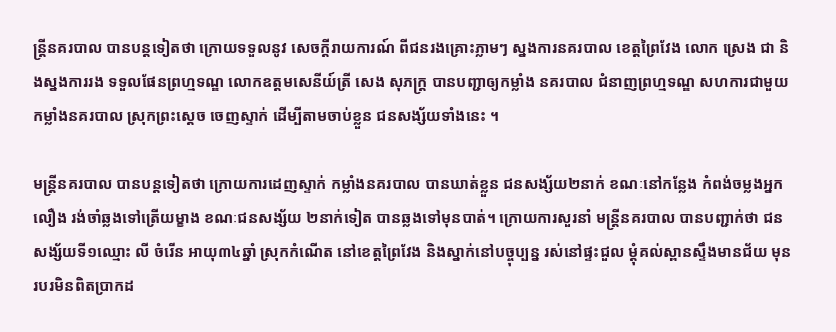ន្រ្តីនគរបាល បានបន្តទៀតថា ក្រោយទទួលនូវ សេចក្តីរាយការណ៍ ពីជនរងគ្រោះភ្លាមៗ ស្នងការនគរបាល ខេត្តព្រៃវែង លោក ស្រេង ជា និងស្នងការរង ទទួលផែនព្រហ្មទណ្ឌ លោកឧត្តមសេនីយ៍ត្រី សេង សុភក្រ្ត បានបញ្ជាឲ្យកម្លាំង នគរបាល ជំនាញព្រហ្មទណ្ឌ សហការជាមួយកម្លាំងនគរបាល ស្រុកព្រះស្តេច ចេញស្ទាក់ ដើម្បីតាមចាប់ខ្លួន ជនសង្ស័យទាំងនេះ ។

មន្រ្តីនគរបាល បានបន្តទៀតថា ក្រោយការដេញស្ទាក់ កម្លាំងនគរបាល បានឃាត់ខ្លួន ជនសង្ស័យ២នាក់ ខណៈនៅកន្លែង កំពង់ចម្លងអ្នកលឿង រង់ចាំឆ្លងទៅត្រើយម្ខាង ខណៈជនសង្ស័យ ២នាក់ទៀត បានឆ្លងទៅមុនបាត់។ ក្រោយការសួរនាំ មន្រ្តីនគរបាល បានបញ្ជាក់ថា ជនសង្ស័យទី១ឈ្មោះ លី ចំរើន អាយុ៣៤ឆ្នាំ ស្រុកកំណើត នៅខេត្តព្រៃវែង និងស្នាក់នៅបច្ចុប្បន្ន រស់នៅផ្ទះជួល ម្តុំគល់ស្ពានស្ទឹងមានជ័យ មុនរបរមិនពិតប្រាកដ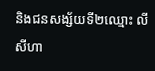និងជនសង្ស័យទី២ឈ្មោះ លី សីហា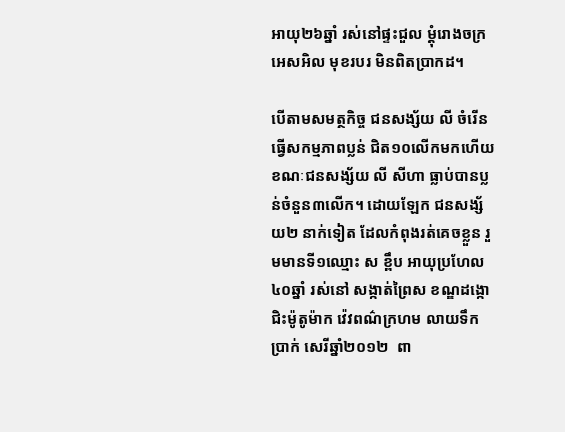អាយុ២៦ឆ្នាំ រស់នៅផ្ទះជួល ម្តុំរោងចក្រ អេសអិល មុខរបរ មិនពិតប្រាកដ។

បើតាមសមត្ថកិច្ច ជនសង្ស័យ លី ចំរើន ធ្វើសកម្មភាពប្លន់ ជិត១០លើកមកហើយ ខណៈជនសង្ស័យ លី សីហា ធ្លាប់បានប្លន់ចំនួន៣លើក។ ដោយឡែក ជនសង្ស័យ២ នាក់ទៀត ដែលកំពុងរត់គេចខ្លួន រួមមានទី១ឈ្មោះ ស ខ្ពឹប អាយុប្រហែល៤០ឆ្នាំ រស់នៅ សង្កាត់ព្រៃស ខណ្ឌដង្កោ ជិះម៉ូតូម៉ាក វ៉េវពណ៌ក្រហម លាយទឹកប្រាក់ សេរីឆ្នាំ២០១២  ពា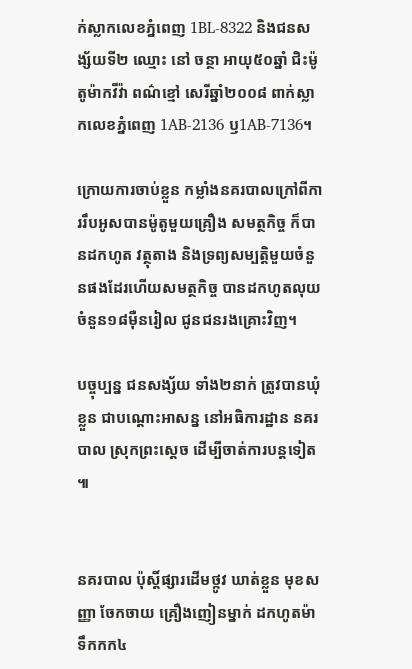ក់ស្លាកលេខភ្នំពេញ 1BL-8322 និងជនសង្ស័យទី២ ឈ្មោះ នៅ ចន្ថា អាយុ៥០ឆ្នាំ ជិះម៉ូតូម៉ាកវីវ៉ា ពណ៌ខ្មៅ សេរីឆ្នាំ២០០៨ ពាក់ស្លាកលេខភ្នំពេញ 1AB-2136 ឫ1AB-7136។

ក្រោយការចាប់ខ្លួន កម្លាំងនគរបាលក្រៅពីការរឹបអូសបានម៉ូតូមួយគ្រឿង សមត្ថកិច្ច ក៏បានដកហូត វត្ថុតាង និងទ្រព្យសម្បត្តិមួយចំនួនផងដែរហើយសមត្ថកិច្ច បានដកហូតលុយចំនួន១៨ម៉ឺនរៀល ជូនជនរងគ្រោះវិញ។

បច្ចុប្បន្ន ជនសង្ស័យ ទាំង២នាក់ ត្រូវបានឃុំខ្លួន ជាបណ្តោះអាសន្ន នៅអធិការដ្ឋាន នគរបាល ស្រុកព្រះស្តេច ដើម្បីចាត់ការបន្តទៀត ៕


នគរបាល ប៉ុស្តិ៍ផ្សារដើមថ្កូវ ឃាត់ខ្លួន មុខសញ្ញា ចែកចាយ គ្រឿងញៀនម្នាក់ ដកហូតម៉ាទឹកកក៤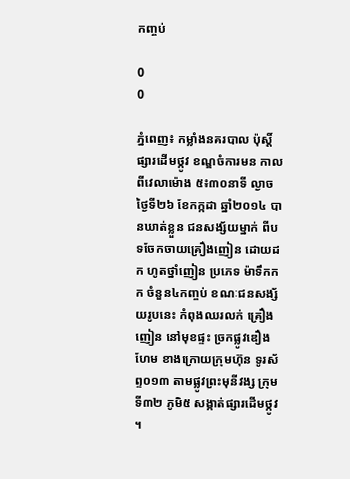កញ្ចប់

0
0

ភ្នំពេញ៖ កម្លាំងនគរបាល ប៉ុស្តិ៍ផ្សារដើមថ្កូវ ខណ្ឌចំការមន កាលពីវេលាម៉ោង ៥៖៣០នាទី ល្ងាចថ្ងៃទី២៦ ខែកក្កដា ឆ្នាំ២០១៤ បានឃាត់ខ្លួន ជនសង្ស័យម្នាក់ ពីបទចែកចាយគ្រឿងញៀន ដោយដក ហូតថ្នាំញៀន ប្រភេទ ម៉ាទឹកកក ចំនួន៤កញ្ចប់ ខណៈជនសង្ស័យរូបនេះ កំពុងឈរលក់ គ្រឿងញៀន នៅមុខផ្ទះ ច្រកផ្លូវឌឿងហែម ខាងក្រោយក្រុមហ៊ុន ទូរស័ព្ទ០១៣ តាមផ្លូវព្រះមុនីវង្ស ក្រុមទី៣២ ភូមិ៥ សង្កាត់ផ្សារដើមថ្កូវ ។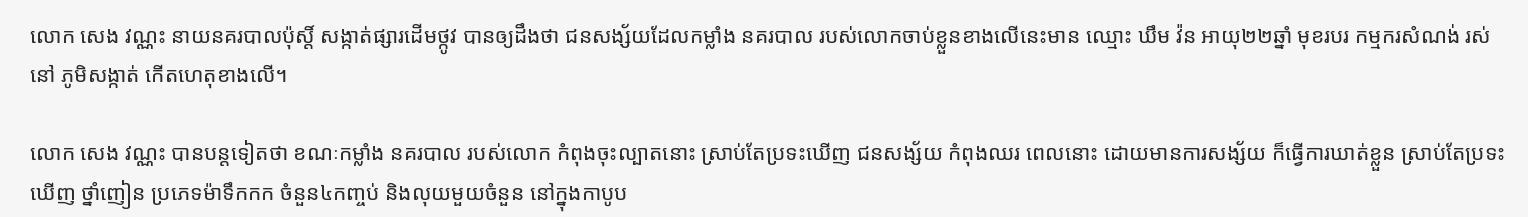លោក សេង វណ្ណះ នាយនគរបាលប៉ុស្តិ៍ សង្កាត់ផ្សារដើមថ្កូវ បានឲ្យដឹងថា ជនសង្ស័យដែលកម្លាំង នគរបាល របស់លោកចាប់ខ្លួនខាងលើនេះមាន ឈ្មោះ ឃឹម វ៉ន អាយុ២២ឆ្នាំ មុខរបរ កម្មករសំណង់ រស់នៅ ភូមិសង្កាត់ កើតហេតុខាងលើ។

លោក សេង វណ្ណះ បានបន្តទៀតថា ខណៈកម្លាំង នគរបាល របស់លោក កំពុងចុះល្បាតនោះ ស្រាប់តែប្រទះឃើញ ជនសង្ស័យ កំពុងឈរ ពេលនោះ ដោយមានការសង្ស័យ ក៏ធ្វើការឃាត់ខ្លួន ស្រាប់តែប្រទះឃើញ ថ្នាំញៀន ប្រភេទម៉ាទឹកកក ចំនួន៤កញ្ចប់ និងលុយមួយចំនួន នៅក្នុងកាបូប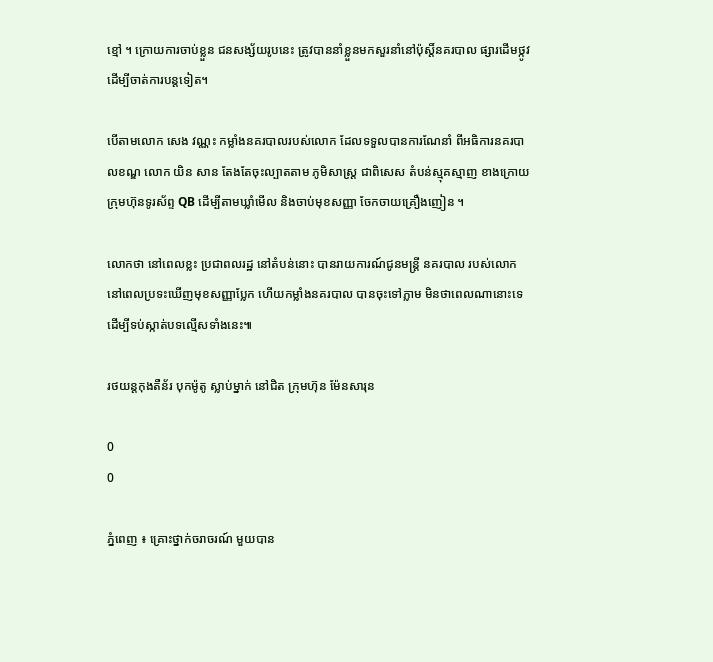ខ្មៅ ។ ក្រោយការចាប់ខ្លួន ជនសង្ស័យរូបនេះ ត្រូវបាននាំខ្លួនមកសួរនាំនៅប៉ុស្តិ៍នគរបាល ផ្សារដើមថ្កូវ ដើម្បីចាត់ការបន្តទៀត។

បើតាមលោក សេង វណ្ណះ កម្លាំងនគរបាលរបស់លោក ដែលទទួលបានការណែនាំ ពីអធិការនគរបាលខណ្ឌ លោក យិន សាន តែងតែចុះល្បាតតាម ភូមិសាស្រ្ត ជាពិសេស តំបន់ស្មុគស្មាញ ខាងក្រោយក្រុមហ៊ុនទូរស័ព្ទ QB ដើម្បីតាមឃ្លាំមើល និងចាប់មុខសញ្ញា ចែកចាយគ្រឿងញៀន ។

លោកថា នៅពេលខ្លះ ប្រជាពលរដ្ឋ នៅតំបន់នោះ បានរាយការណ៍ជូនមន្រ្តី នគរបាល របស់លោក នៅពេលប្រទះឃើញមុខសញ្ញាប្លែក ហើយកម្លាំងនគរបាល បានចុះទៅភ្លាម មិនថាពេលណានោះទេដើម្បីទប់ស្កាត់បទល្មើសទាំងនេះ៕

រថយន្តកុងតឺន័រ បុកម៉ូតូ ស្លាប់ម្នាក់ នៅជិត ក្រុមហ៊ុន ម៉ែនសារុន

0
0

ភ្នំពេញ ៖ គ្រោះថ្នាក់ចរាចរណ៍ មួយបាន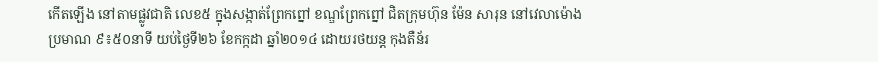កើតឡើង នៅតាមផ្លូវជាតិ លេខ៥ ក្នុងសង្កាត់ព្រែកព្នៅ ខណ្ឌព្រែកព្នៅ ជិតក្រុមហ៊ុន ម៉ែន សារុន នៅវេលាម៉ោង ប្រមាណ ៩៖៥០នាទី យប់ថ្ងៃទី២៦ ខែកក្កដា ឆ្នាំ២០១៤ ដោយរថយន្ត កុងតឺន័រ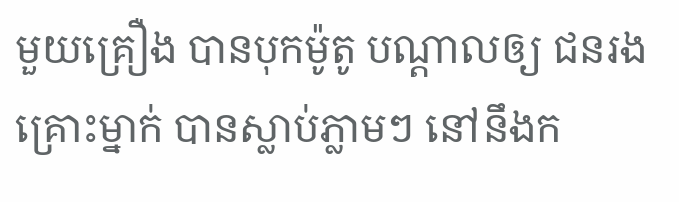មួយគ្រឿង បានបុកម៉ូតូ បណ្តាលឲ្យ ជនរងគ្រោះម្នាក់ បានស្លាប់ភ្លាមៗ នៅនឹងក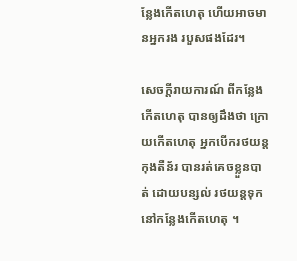ន្លែងកើតហេតុ ហើយអាចមានអ្នករង របួសផងដែរ។

សេចក្តីរាយការណ៍ ពីកន្លែងកើតហេតុ បានឲ្យដឹងថា ក្រោយកើតហេតុ អ្នកបើករថយន្ត កុងតឺន័រ បានរត់គេចខ្លួនបាត់ ដោយបន្សល់ រថយន្តទុកនៅកន្លែងកើតហេតុ ។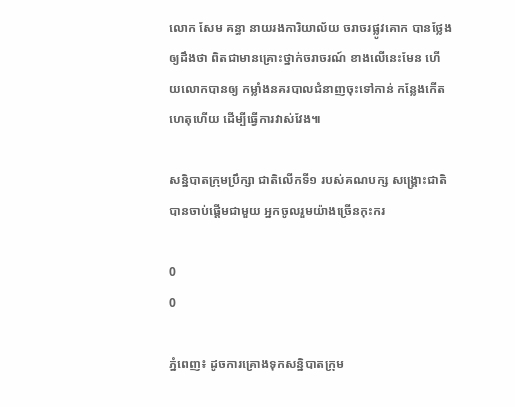លោក សែម គន្ធា នាយរងការិយាល័យ ចរាចរផ្លូវគោក បានថ្លែងឲ្យដឹងថា ពិតជាមានគ្រោះថ្នាក់ចរាចរណ៍ ខាងលើនេះមែន ហើយលោកបានឲ្យ កម្លាំងនគរបាលជំនាញចុះទៅកាន់ កន្លែងកើតហេតុហើយ ដើម្បីធ្វើការវាស់វែង៕

សន្និបាតក្រុមប្រឹក្សា ជាតិលើកទី១ របស់គណបក្ស សង្រ្គោះជាតិ បានចាប់ផ្តើមជាមួយ អ្នកចូលរួមយ៉ាងច្រើនកុះករ

0
0

ភ្នំពេញ៖ ដូចការគ្រោងទុកសន្និបាតក្រុម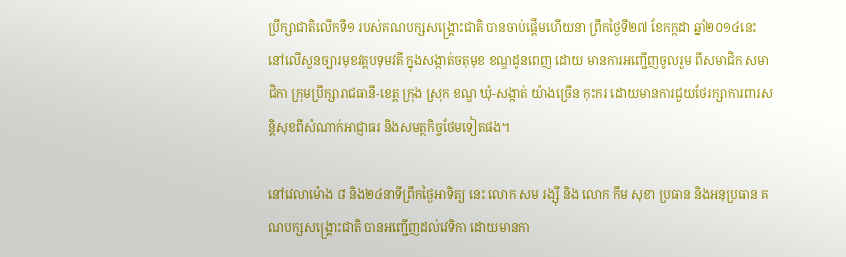ប្រឹក្សាជាតិលើកទី១ របស់គណបក្សសង្រ្គោះជាតិ បានចាប់ផ្តើមហើយនា ព្រឹកថ្ងៃទី២៧ ខែកក្កដា ឆ្នាំ២០១៤នេះ នៅលើសួនច្បារមុខវត្តបទុមវតី ក្នុងសង្កាត់ចតុមុខ ខណ្ឌដូនពេញ ដោយ មានការអញ្ជើញចូលរួម ពីសមាជិក សមាជិកា ក្រុមប្រឹក្សារាជធានី-ខេត្ត ក្រុង ស្រុក ខណ្ឌ ឃុំ-សង្កាត់ យ៉ាងច្រើន កុះករ ដោយមានការជួយថែរក្សាការពារសន្តិសុខពីសំណាក់អាជ្ញាធរ និងសមត្ថកិច្ចថែមទៀតផង។

នៅវេលាម៉ោង ៨ និង២៤នាទីព្រឹកថ្ងៃអាទិត្យ នេះ លោក សម រង្ស៊ី និង លោក កឹម សុខា ប្រធាន និងអនុប្រធាន គណបក្សសង្រ្គោះជាតិ បានអញ្ជើញដល់វេទិកា ដោយមានកា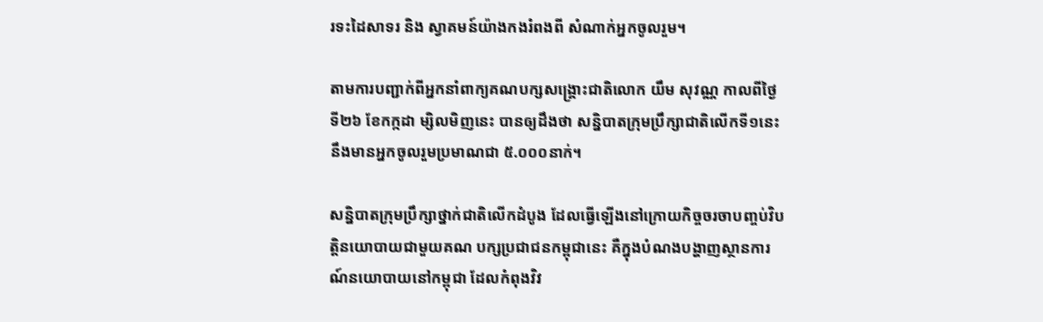រទះដៃសាទរ និង ស្វាគមន៍យ៉ាងកងរំពងពី សំណាក់អ្នកចូលរួម។

តាមការបញ្ជាក់ពីអ្នកនាំពាក្យគណបក្សសង្រ្គោះជាតិលោក យឹម សុវណ្ណ កាលពីថ្ងៃទី២៦ ខែកក្កដា ម្សិលមិញនេះ បានឲ្យដឹងថា សន្និបាតក្រុមប្រឹក្សាជាតិលើកទី១នេះ នឹងមានអ្នកចូលរួមប្រមាណជា ៥.០០០នាក់។

សន្និបាតក្រុមប្រឹក្សាថ្នាក់ជាតិលើកដំបូង ដែលធ្វើឡើងនៅក្រោយកិច្ចចរចាបញ្ចប់វិបត្តិនយោបាយជាមួយគណ បក្សប្រជាជនកម្ពុជានេះ គឺក្នុងបំណងបង្ហាញស្ថានការណ៍នយោបាយនៅកម្ពុជា ដែលកំពុងវិវ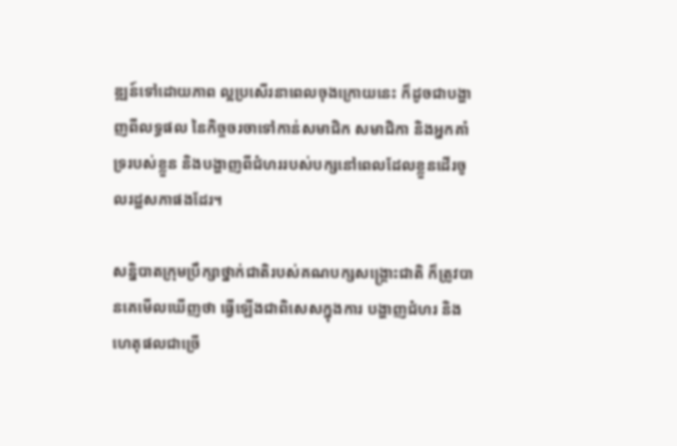ឌ្ឍន៍ទៅដោយភាព ល្អប្រសើរនាពេលចុងក្រោយនេះ ក៏ដូចជាបង្ហាញពីលទ្ធផល នៃកិច្ចចរចាទៅកាន់សមាជិក សមាជិកា និងអ្នកគាំ ទ្ររបស់ខ្លួន និងបង្ហាញពីជំហររបស់បក្សនៅពេលដែលខ្លួនដើរចូលរដ្ឋសភាផងដែរ។

សន្និបាតក្រុមប្រឹក្សាថ្នាក់ជាតិរបស់គណបក្សសង្រ្គោះជាតិ ក៏ត្រូវបានគេមើលឃើញថា ធ្វើឡើងជាពិសេសក្នុងការ បង្ហាញជំហរ និងហេតុផលជាច្រើ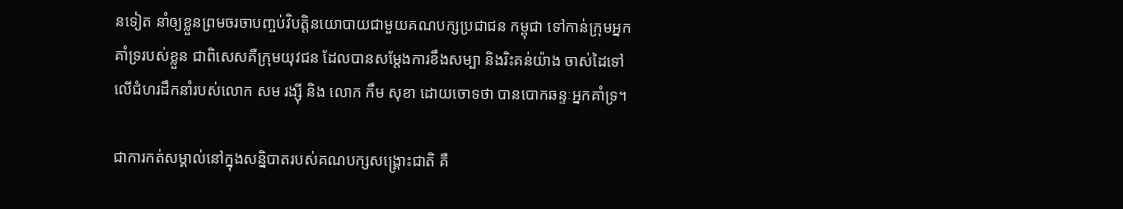នទៀត នាំឲ្យខ្លួនព្រមចរចាបញ្ចប់វិបត្តិនយោបាយជាមួយគណបក្សប្រជាជន កម្ពុជា ទៅកាន់ក្រុមអ្នកគាំទ្ររបស់ខ្លួន ជាពិសេសគឺក្រុមយុវជន ដែលបានសម្តែងការខឹងសម្បា និងរិះគន់យ៉ាង ចាស់ដៃទៅលើជំហរដឹកនាំរបស់លោក សម រង្ស៊ី និង លោក កឹម សុខា ដោយចោទថា បានបោកឆន្ទៈអ្នកគាំទ្រ។

ជាការកត់សម្គាល់នៅក្នុងសន្និបាតរបស់គណបក្សសង្រ្គោះជាតិ គឺ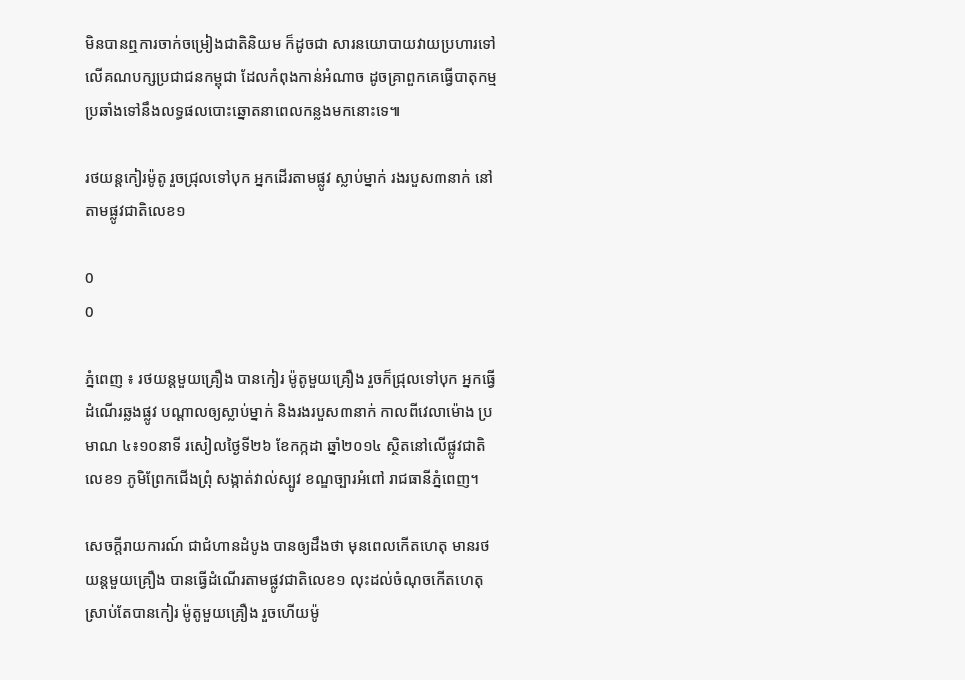មិនបានឮការចាក់ចម្រៀងជាតិនិយម ក៏ដូចជា សារនយោបាយវាយប្រហារទៅលើគណបក្សប្រជាជនកម្ពុជា ដែលកំពុងកាន់អំណាច ដូចគ្រាពួកគេធ្វើបាតុកម្ម ប្រឆាំងទៅនឹងលទ្ធផលបោះឆ្នោតនាពេលកន្លងមកនោះទេ៕

រថយន្តកៀរម៉ូតូ រួចជ្រុលទៅបុក អ្នកដើរតាមផ្លូវ ស្លាប់ម្នាក់ រងរបួស៣នាក់ នៅតាមផ្លូវជាតិលេខ១

0
0

ភ្នំពេញ ៖ រថយន្តមួយគ្រឿង បានកៀរ ម៉ូតូមួយគ្រឿង រួចក៏ជ្រុលទៅបុក អ្នកធ្វើដំណើរឆ្លងផ្លូវ បណ្តាលឲ្យស្លាប់ម្នាក់ និងរងរបួស៣នាក់ កាលពីវេលាម៉ោង ប្រមាណ ៤៖១០នាទី រសៀលថ្ងៃទី២៦ ខែកក្កដា ឆ្នាំ២០១៤ ស្ថិតនៅលើផ្លូវជាតិលេខ១ ភូមិព្រែកជើងព្រុំ សង្កាត់វាល់ស្បូវ ខណ្ឌច្បារអំពៅ រាជធានីភ្នំពេញ។

សេចក្តីរាយការណ៍ ជាជំហានដំបូង បានឲ្យដឹងថា មុនពេលកើតហេតុ មានរថយន្តមួយគ្រឿង បានធ្វើដំណើរតាមផ្លូវជាតិលេខ១ លុះដល់ចំណុចកើតហេតុ ស្រាប់តែបានកៀរ ម៉ូតូមួយគ្រឿង រួចហើយម៉ូ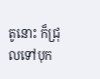តូនោះ ក៏ជ្រុលទៅបុក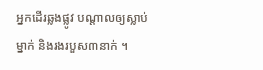អ្នកដើរឆ្លងផ្លូវ បណ្តាលឲ្យស្លាប់ម្នាក់ និងរងរបួស៣នាក់ ។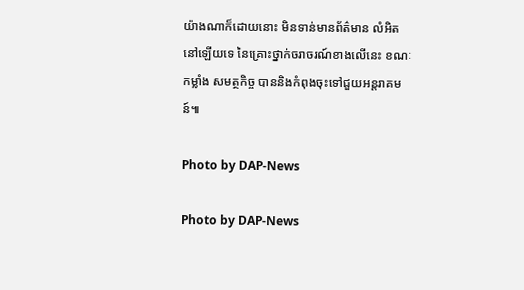យ៉ាងណាក៏ដោយនោះ មិនទាន់មានព័ត៌មាន លំអិតនៅឡើយទេ នៃគ្រោះថ្នាក់ចរាចរណ៍ខាងលើនេះ ខណៈកម្លាំង សមត្ថកិច្ច បាននិងកំពុងចុះទៅជួយអន្តរាគមន៍៕

Photo by DAP-News

Photo by DAP-News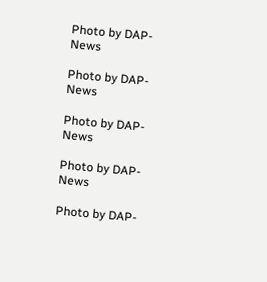Photo by DAP-News

Photo by DAP-News

Photo by DAP-News

Photo by DAP-News

Photo by DAP-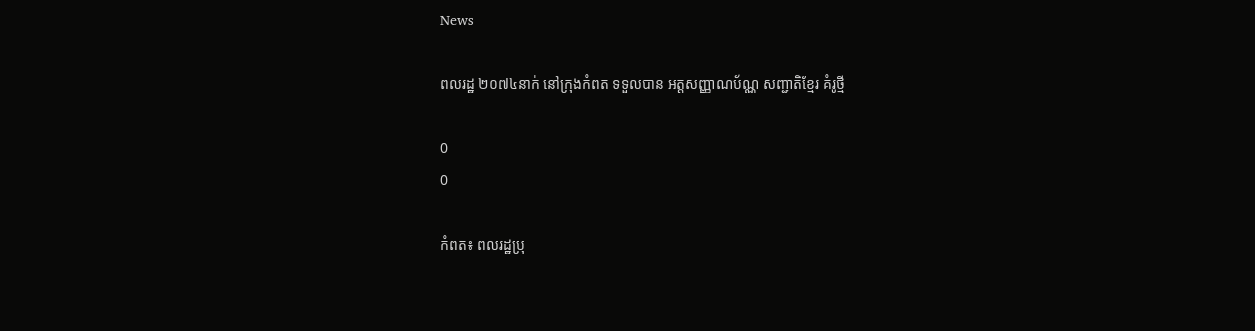News

ពលរដ្ឋ ២០៧៤នាក់ នៅក្រុងកំពត ទទួលបាន ឣត្តសញ្ញាណប័ណ្ណ សញ្ជាតិខ្មែរ គំរូថ្មី

0
0

កំពត៖ ពលរដ្ឋប្រុ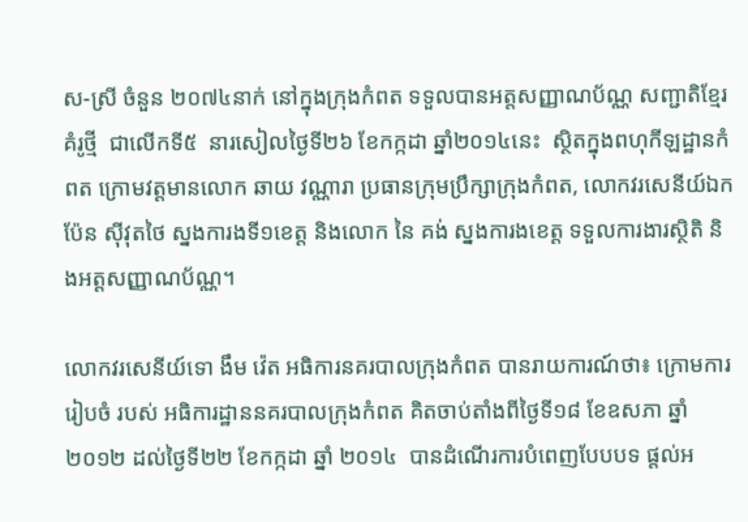ស-ស្រី ចំនួន ២០៧៤នាក់ នៅក្នុងក្រុងកំពត ទទួលបានឣត្តសញ្ញាណប័ណ្ណ សញ្ជាតិខ្មែរគំរូថ្មី  ជាលើកទី៥  នារសៀលថ្ងៃទី២៦ ខែកក្កដា ឆ្នាំ២០១៤នេះ  ស្ថិតក្នុងពហុកីឡដ្ឋានកំពត ក្រោមវត្តមានលោក ឆាយ វណ្ណារា ប្រធានក្រុមប្រឹក្សាក្រុងកំពត, លោកវរសេនីយ៍ឯក ប៉ែន ស៊ីវុតថៃ ស្នងការងទី១ខេត្ត និងលោក នៃ គង់ ស្នងការងខេត្ត ទទួលការងារស្ថិតិ និងឣត្តសញ្ញាណប័ណ្ណ។

លោកវរសេនីយ៍ទោ ងឹម វ៉េត ឣធិការនគរបាលក្រុងកំពត បានរាយការណ៍ថា៖ ក្រោមការរៀបចំ របស់ ឣធិការដ្ឋាននគរបាលក្រុងកំពត គិតចាប់តាំងពីថ្ងៃទី១៨ ខែឧសភា ឆ្នាំ២០១២ ដល់ថ្ងៃទី២២ ខែកក្កដា ឆ្នាំ ២០១៤  បានដំណើរការបំពេញបែបបទ ផ្តល់ឣ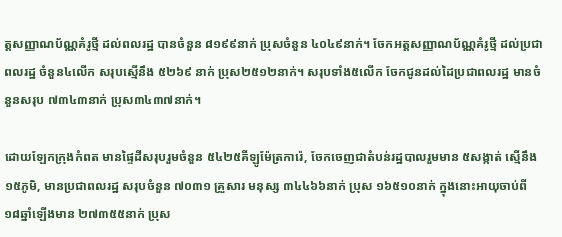ត្តសញ្ញាណប័ណ្ណគំរូថ្មី ដល់ពលរដ្ឋ បានចំនួន ៨១៩៩នាក់ ប្រុសចំនួន ៤០៤៩នាក់។ ចែកឣត្តសញ្ញាណប័ណ្ណគំរូថ្មី ដល់ប្រជាពលរដ្ឋ ចំនួន៤លើក សរុបស្មើនឹង ៥២៦៩ នាក់ ប្រុស២៥១២នាក់។ សរុបទាំង៥លើក ចែកជូនដល់ដៃប្រជាពលរដ្ឋ មានចំនួនសរុប ៧៣៤៣នាក់ ប្រុស៣៤៣៧នាក់។

ដោយឡែកក្រុងកំពត មានផ្ទៃដីសរុបរួមចំនួន ៥៤២៥គីឡូម៉ែត្រការ៉េ, ចែកចេញជាតំបន់រដ្ឋបាលរួមមាន ៥សង្កាត់ ស្មើនឹង ១៥ភូមិ, មានប្រជាពលរដ្ឋ សរុបចំនួន ៧០៣១ គ្រួសារ មនុស្ស ៣៤៤៦៦នាក់ ប្រុស ១៦៥១០នាក់ ក្នុងនោះឣាយុចាប់ពី ១៨ឆ្នាំឡើងមាន ២៧៣៥៥នាក់ ប្រុស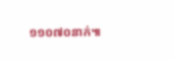១១០៧០នាក់៕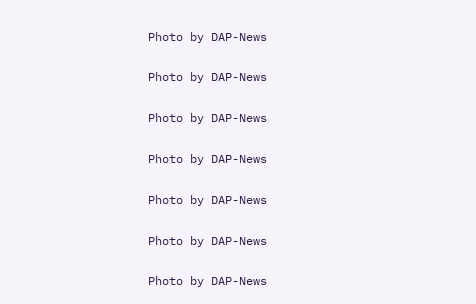Photo by DAP-News

Photo by DAP-News

Photo by DAP-News

Photo by DAP-News

Photo by DAP-News

Photo by DAP-News

Photo by DAP-News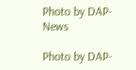Photo by DAP-News

Photo by DAP-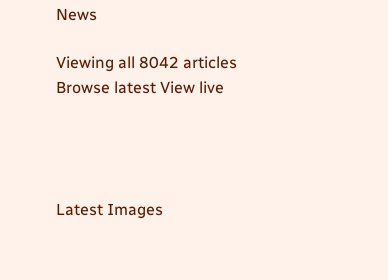News

Viewing all 8042 articles
Browse latest View live




Latest Images